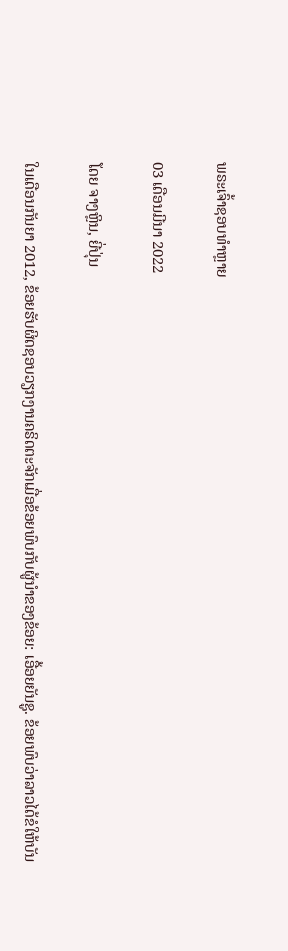ພຣະເຈົ້າຊອບທໍາຫຼາຍ

03 ເດືອນມີນາ 2022

ໂດຍ ຈາງຫຼິນ, ຍີ່ປຸ່ນ

ໃນເດືອນກັນຍາ 2012, ຂ້ອຍຮັບຜິດຊອບວຽກງານຄຣິດຕະຈັກເມື່ອຂ້ອຍພົບກັບຜູ້ນໍາຂອງຂ້ອຍ: ເອື້ອຍຍັນຊູ. ຂ້ອຍພົບວ່າລາວໄດ້ຂໍໃຫ້ບັນ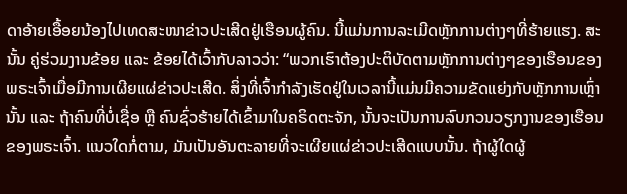ດາອ້າຍເອື້ອຍນ້ອງໄປເທດສະໜາຂ່າວປະເສີດຢູ່ເຮືອນຜູ້ຄົນ. ນີ້ແມ່ນການລະເມີດຫຼັກການຕ່າງໆທີ່ຮ້າຍແຮງ. ສະນັ້ນ ຄູ່ຮ່ວມງານຂ້ອຍ ແລະ ຂ້ອຍໄດ້ເວົ້າກັບລາວວ່າ: “ພວກເຮົາຕ້ອງປະຕິບັດຕາມຫຼັກການຕ່າງໆຂອງເຮືອນຂອງພຣະເຈົ້າເມື່ອມີການເຜີຍແຜ່ຂ່າວປະເສີດ. ສິ່ງທີ່ເຈົ້າກໍາລັງເຮັດຢູ່ໃນເວລານີ້ແມ່ນມີຄວາມຂັດແຍ່ງກັບຫຼັກການເຫຼົ່ານັ້ນ ແລະ ຖ້າຄົນທີ່ບໍ່ເຊື່ອ ຫຼື ຄົນຊົ່ວຮ້າຍໄດ້ເຂົ້າມາໃນຄຣິດຕະຈັກ, ນັ້ນຈະເປັນການລົບກວນວຽກງານຂອງເຮືອນຂອງພຣະເຈົ້າ. ແນວໃດກໍ່ຕາມ, ມັນເປັນອັນຕະລາຍທີ່ຈະເຜີຍແຜ່ຂ່າວປະເສີດແບບນັ້ນ. ຖ້າຜູ້ໃດຜູ້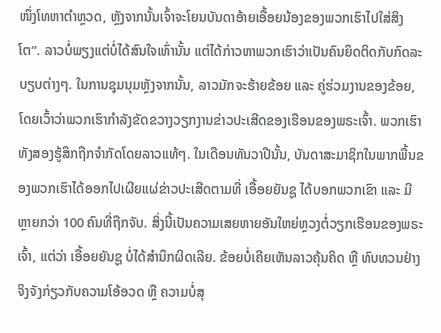ໜຶ່ງໂທຫາຕຳຫຼວດ, ຫຼັງຈາກນັ້ນເຈົ້າຈະໂຍນບັນດາອ້າຍເອື້ອຍນ້ອງຂອງພວກເຮົາໄປໃສ່ສິງໂຕ”. ລາວບໍ່ພຽງແຕ່ບໍ່ໄດ້ສົນໃຈເທົ່ານັ້ນ ແຕ່ໄດ້ກ່າວຫາພວກເຮົາວ່າເປັນຄົນຍຶດຕິດກັບກົດລະບຽບຕ່າງໆ. ໃນການຊຸມນຸມຫຼັງຈາກນັ້ນ, ລາວມັກຈະຮ້າຍຂ້ອຍ ແລະ ຄູ່ຮ່ວມງານຂອງຂ້ອຍ, ໂດຍເວົ້າວ່າພວກເຮົາກໍາລັງຂັດຂວາງວຽກງານຂ່າວປະເສີດຂອງເຮືອນຂອງພຣະເຈົ້າ. ພວກເຮົາທັງສອງຮູ້ສຶກຖືກຈຳກັດໂດຍລາວແທ້ໆ. ໃນເດືອນທັນວາປີນັ້ນ, ບັນດາສະມາຊິກໃນພາກພື້ນຂອງພວກເຮົາໄດ້ອອກໄປເຜີຍແຜ່ຂ່າວປະເສີດຕາມທີ່ ເອື້ອຍຍັນຊູ ໄດ້ບອກພວກເຂົາ ແລະ ມີຫຼາຍກວ່າ 100 ຄົນທີ່ຖືກຈັບ. ສິ່ງນີ້ເປັນຄວາມເສຍຫາຍອັນໃຫຍ່ຫຼວງຕໍ່ວຽກເຮືອນຂອງພຣະເຈົ້າ, ແຕ່ວ່າ ເອື້ອຍຍັນຊູ ບໍ່ໄດ້ສໍານຶກຜິດເລີຍ. ຂ້ອຍບໍ່ເຄີຍເຫັນລາວຄຸ້ນຄິດ ຫຼື ທົບທວນຢ່າງຈິງຈັງກ່ຽວກັບຄວາມໂອ້ອວດ ຫຼື ຄວາມບໍ່ສຸ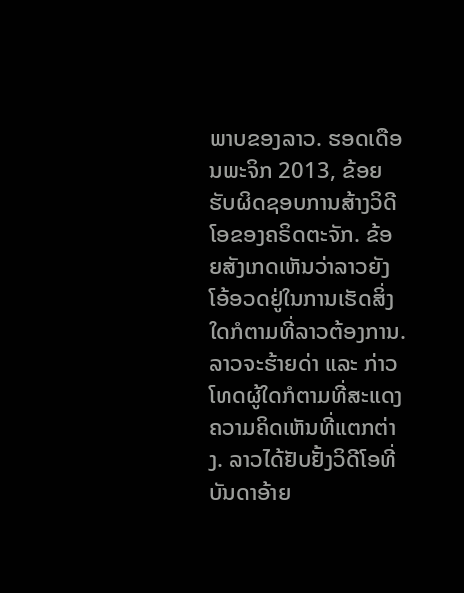ພາບຂອງລາວ. ຮອດເດືອນພະຈິກ 2013, ຂ້ອຍຮັບຜິດຊອບການສ້າງວິດີໂອຂອງຄຣິດຕະຈັກ. ຂ້ອຍສັງເກດເຫັນວ່າລາວຍັງໂອ້ອວດຢູ່ໃນການເຮັດສິ່ງໃດກໍຕາມທີ່ລາວຕ້ອງການ. ລາວຈະຮ້າຍດ່າ ແລະ ກ່າວໂທດຜູ້ໃດກໍຕາມທີ່ສະແດງຄວາມຄິດເຫັນທີ່ແຕກຕ່າງ. ລາວໄດ້ຢັບຢັ້ງວິດີໂອທີ່ບັນດາອ້າຍ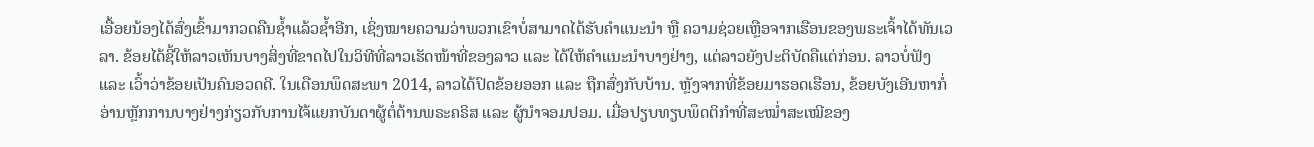ເອື້ອຍນ້ອງໄດ້ສົ່ງເຂົ້າມາກວດຄືນຊ້ຳແລ້ວຊ້ຳອີກ, ເຊິ່ງໝາຍຄວາມວ່າພວກເຂົາບໍ່ສາມາດໄດ້ຮັບຄໍາແນະນໍາ ຫຼື ຄວາມຊ່ວຍເຫຼືອຈາກເຮືອນຂອງພຣະເຈົ້າໄດ້ທັນເວລາ. ຂ້ອຍໄດ້ຊີ້ໃຫ້ລາວເຫັນບາງສິ່ງທີ່ຂາດໄປໃນວິທີທີ່ລາວເຮັດໜ້າທີ່ຂອງລາວ ແລະ ໄດ້ໃຫ້ຄໍາແນະນໍາບາງຢ່າງ, ແຕ່ລາວຍັງປະຕິບັດຄືແຕ່ກ່ອນ. ລາວບໍ່ຟັງ ແລະ ເວົ້າວ່າຂ້ອຍເປັນຄົນອວດດີ. ໃນເດືອນພຶດສະພາ 2014, ລາວໄດ້ປົດຂ້ອຍອອກ ແລະ ຖືກສົ່ງກັບບ້ານ. ຫຼັງຈາກທີ່ຂ້ອຍມາຮອດເຮືອນ, ຂ້ອຍບັງເອີນຫາກໍ່ອ່ານຫຼັກການບາງຢ່າງກ່ຽວກັບການໄຈ້ແຍກບັນດາຜູ້ຕໍ່ຕ້ານພຣະຄຣິສ ແລະ ຜູ້ນໍາຈອມປອມ. ເມື່ອປຽບທຽບພຶດຕິກໍາທີ່ສະໝໍ່າສະເໝີຂອງ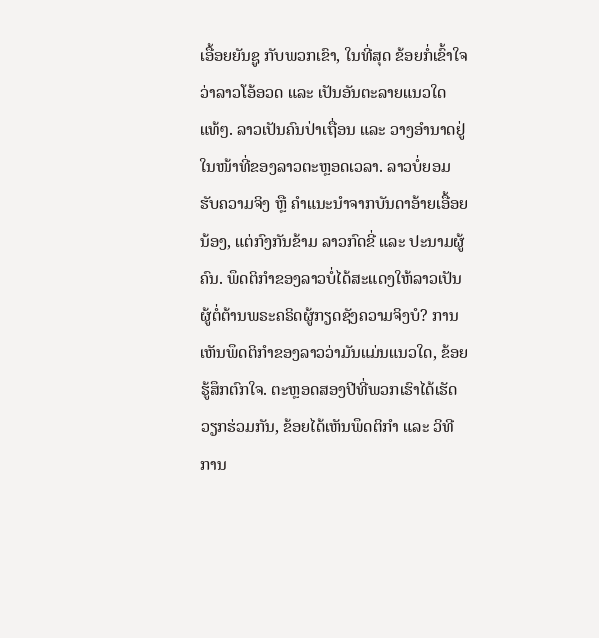ເອື້ອຍຍັນຊູ ກັບພວກເຂົາ, ໃນທີ່ສຸດ ຂ້ອຍກໍ່ເຂົ້າໃຈວ່າລາວໂອ້ອວດ ແລະ ເປັນອັນຕະລາຍແນວໃດແທ້ໆ. ລາວເປັນຄົນປ່າເຖື່ອນ ແລະ ວາງອໍານາດຢູ່ໃນໜ້າທີ່ຂອງລາວຕະຫຼອດເວລາ. ລາວບໍ່ຍອມຮັບຄວາມຈິງ ຫຼື ຄໍາແນະນໍາຈາກບັນດາອ້າຍເອື້ອຍນ້ອງ, ແຕ່ກົງກັນຂ້າມ ລາວກົດຂີ່ ແລະ ປະນາມຜູ້ຄົນ. ພຶດຕິກໍາຂອງລາວບໍ່ໄດ້ສະແດງໃຫ້ລາວເປັນຜູ້ຕໍ່ຕ້ານພຣະຄຣິດຜູ້ກຽດຊັງຄວາມຈິງບໍ? ການເຫັນພຶດຕິກຳຂອງລາວວ່າມັນແມ່ນແນວໃດ, ຂ້ອຍຮູ້ສຶກຕົກໃຈ. ຕະຫຼອດສອງປີທີ່ພວກເຮົາໄດ້ເຮັດວຽກຮ່ວມກັນ, ຂ້ອຍໄດ້ເຫັນພຶດຕິກໍາ ແລະ ວິທີການ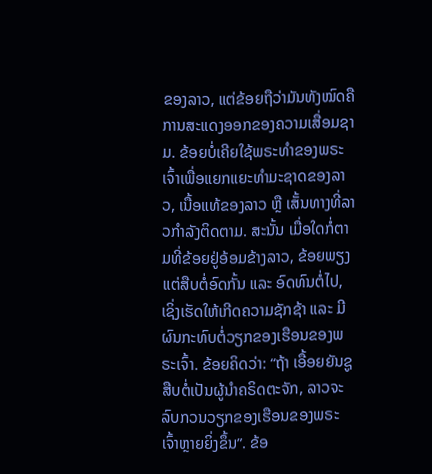ຂອງລາວ, ແຕ່ຂ້ອຍຖືວ່າມັນທັງໝົດຄືການສະແດງອອກຂອງຄວາມເສື່ອມຊາມ. ຂ້ອຍບໍ່ເຄີຍໃຊ້ພຣະທໍາຂອງພຣະເຈົ້າເພື່ອແຍກແຍະທຳມະຊາດຂອງລາວ, ເນື້ອແທ້ຂອງລາວ ຫຼື ເສັ້ນທາງທີ່ລາວກໍາລັງຕິດຕາມ. ສະນັ້ນ ເມື່ອໃດກໍ່ຕາມທີ່ຂ້ອຍຢູ່ອ້ອມຂ້າງລາວ, ຂ້ອຍພຽງແຕ່ສືບຕໍ່ອົດກັ້ນ ແລະ ອົດທົນຕໍ່ໄປ, ເຊິ່ງເຮັດໃຫ້ເກີດຄວາມຊັກຊ້າ ແລະ ມີຜົນກະທົບຕໍ່ວຽກຂອງເຮືອນຂອງພຣະເຈົ້າ. ຂ້ອຍຄິດວ່າ: “ຖ້າ ເອື້ອຍຍັນຊູ ສືບຕໍ່ເປັນຜູ້ນໍາຄຣິດຕະຈັກ, ລາວຈະລົບກວນວຽກຂອງເຮືອນຂອງພຣະເຈົ້າຫຼາຍຍິ່ງຂຶ້ນ”. ຂ້ອ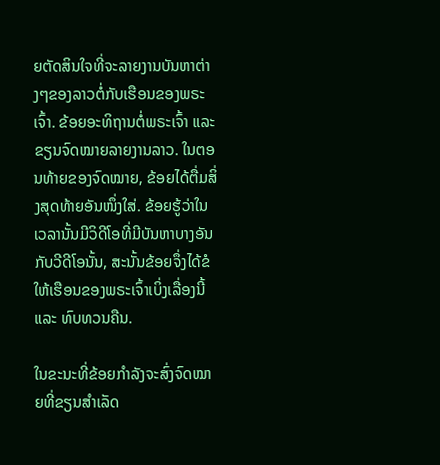ຍຕັດສິນໃຈທີ່ຈະລາຍງານບັນຫາຕ່າງໆຂອງລາວຕໍ່ກັບເຮືອນຂອງພຣະເຈົ້າ. ຂ້ອຍອະທິຖານຕໍ່ພຣະເຈົ້າ ແລະ ຂຽນຈົດໝາຍລາຍງານລາວ. ໃນຕອນທ້າຍຂອງຈົດໝາຍ, ຂ້ອຍໄດ້ຕື່ມສິ່ງສຸດທ້າຍອັນໜຶ່ງໃສ່. ຂ້ອຍຮູ້ວ່າໃນເວລານັ້ນມີວິດີໂອທີ່ມີບັນຫາບາງອັນກັບວີດີໂອນັ້ນ, ສະນັ້ນຂ້ອຍຈຶ່ງໄດ້ຂໍໃຫ້ເຮືອນຂອງພຣະເຈົ້າເບິ່ງເລື່ອງນີ້ ແລະ ທົບທວນຄືນ.

ໃນຂະນະທີ່ຂ້ອຍກໍາລັງຈະສົ່ງຈົດໝາຍທີ່ຂຽນສໍາເລັດ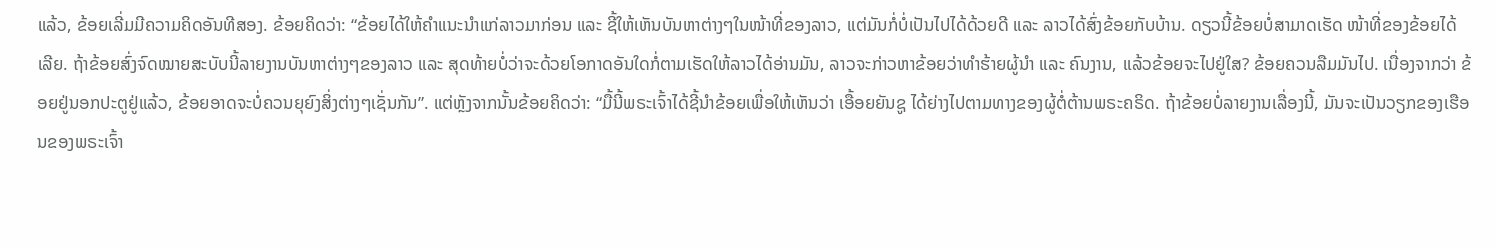ແລ້ວ, ຂ້ອຍເລີ່ມມີຄວາມຄິດອັນທີສອງ. ຂ້ອຍຄິດວ່າ: “ຂ້ອຍໄດ້ໃຫ້ຄໍາແນະນໍາແກ່ລາວມາກ່ອນ ແລະ ຊີ້ໃຫ້ເຫັນບັນຫາຕ່າງໆໃນໜ້າທີ່ຂອງລາວ, ແຕ່ມັນກໍ່ບໍ່ເປັນໄປໄດ້ດ້ວຍດີ ແລະ ລາວໄດ້ສົ່ງຂ້ອຍກັບບ້ານ. ດຽວນີ້ຂ້ອຍບໍ່ສາມາດເຮັດ ໜ້າທີ່ຂອງຂ້ອຍໄດ້ເລີຍ. ຖ້າຂ້ອຍສົ່ງຈົດໝາຍສະບັບນີ້ລາຍງານບັນຫາຕ່າງໆຂອງລາວ ແລະ ສຸດທ້າຍບໍ່ວ່າຈະດ້ວຍໂອກາດອັນໃດກໍ່ຕາມເຮັດໃຫ້ລາວໄດ້ອ່ານມັນ, ລາວຈະກ່າວຫາຂ້ອຍວ່າທໍາຮ້າຍຜູ້ນໍາ ແລະ ຄົນງານ, ແລ້ວຂ້ອຍຈະໄປຢູ່ໃສ? ຂ້ອຍຄວນລືມມັນໄປ. ເນື່ອງຈາກວ່າ ຂ້ອຍຢູ່ນອກປະຕູຢູ່ແລ້ວ, ຂ້ອຍອາດຈະບໍ່ຄວນຍຸຍົງສິ່ງຕ່າງໆເຊັ່ນກັນ”. ແຕ່ຫຼັງຈາກນັ້ນຂ້ອຍຄິດວ່າ: “ມື້ນີ້ພຣະເຈົ້າໄດ້ຊີ້ນໍາຂ້ອຍເພື່ອໃຫ້ເຫັນວ່າ ເອື້ອຍຍັນຊູ ໄດ້ຍ່າງໄປຕາມທາງຂອງຜູ້ຕໍ່ຕ້ານພຣະຄຣິດ. ຖ້າຂ້ອຍບໍ່ລາຍງານເລື່ອງນີ້, ມັນຈະເປັນວຽກຂອງເຮືອນຂອງພຣະເຈົ້າ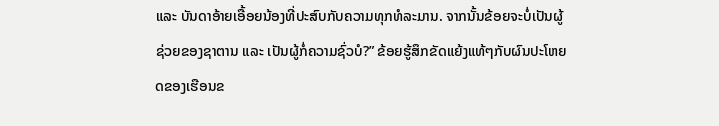ແລະ ບັນດາອ້າຍເອື້ອຍນ້ອງທີ່ປະສົບກັບຄວາມທຸກທໍລະມານ. ຈາກນັ້ນຂ້ອຍຈະບໍ່ເປັນຜູ້ຊ່ວຍຂອງຊາຕານ ແລະ ເປັນຜູ້ກໍ່ຄວາມຊົ່ວບໍ?” ຂ້ອຍຮູ້ສຶກຂັດແຍ້ງແທ້ໆກັບຜົນປະໂຫຍດຂອງເຮືອນຂ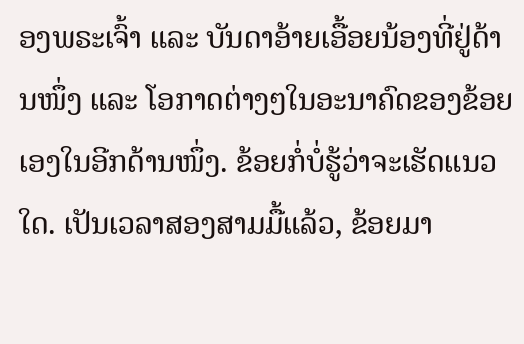ອງພຣະເຈົ້າ ແລະ ບັນດາອ້າຍເອື້ອຍນ້ອງທີ່ຢູ່ດ້ານໜຶ່ງ ແລະ ໂອກາດຕ່າງໆໃນອະນາຄົດຂອງຂ້ອຍເອງໃນອີກດ້ານໜຶ່ງ. ຂ້ອຍກໍ່ບໍ່ຮູ້ວ່າຈະເຮັດແນວໃດ. ເປັນເວລາສອງສາມມື້ແລ້ວ, ຂ້ອຍມາ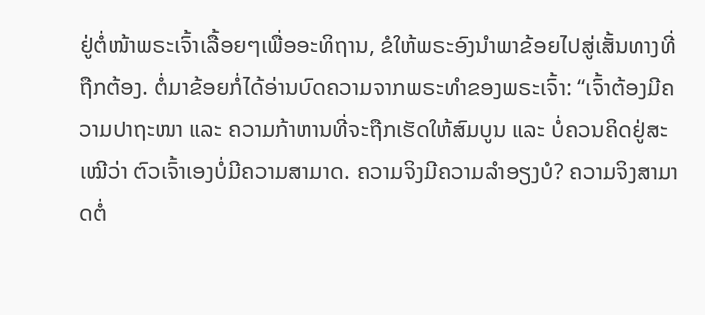ຢູ່ຕໍ່ໜ້າພຣະເຈົ້າເລື້ອຍໆເພື່ອອະທິຖານ, ຂໍໃຫ້ພຣະອົງນໍາພາຂ້ອຍໄປສູ່ເສັ້ນທາງທີ່ຖືກຕ້ອງ. ຕໍ່ມາຂ້ອຍກໍ່ໄດ້ອ່ານບົດຄວາມຈາກພຣະທໍາຂອງພຣະເຈົ້າ: “ເຈົ້າຕ້ອງມີຄວາມປາຖະໜາ ແລະ ຄວາມກ້າຫານທີ່ຈະຖືກເຮັດໃຫ້ສົມບູນ ແລະ ບໍ່ຄວນຄິດຢູ່ສະເໝີວ່າ ຕົວເຈົ້າເອງບໍ່ມີຄວາມສາມາດ. ຄວາມຈິງມີຄວາມລໍາອຽງບໍ? ຄວາມຈິງສາມາດຕໍ່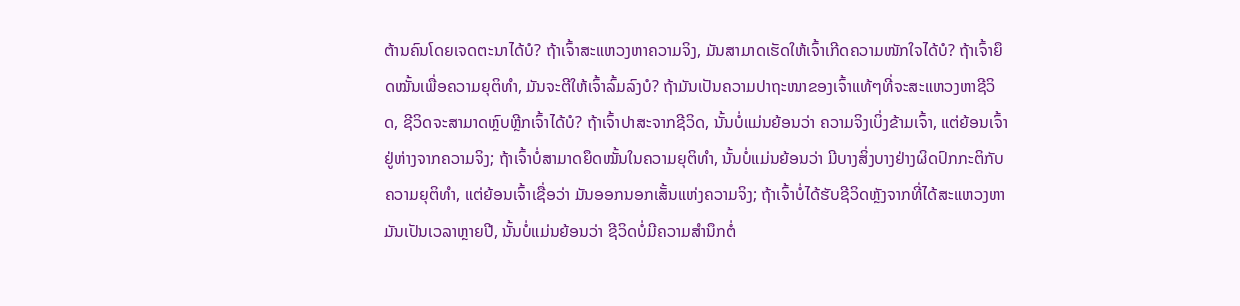ຕ້ານຄົນໂດຍເຈດຕະນາໄດ້ບໍ? ຖ້າເຈົ້າສະແຫວງຫາຄວາມຈິງ, ມັນສາມາດເຮັດໃຫ້ເຈົ້າເກີດຄວາມໜັກໃຈໄດ້ບໍ? ຖ້າເຈົ້າຍຶດໝັ້ນເພື່ອຄວາມຍຸຕິທຳ, ມັນຈະຕີໃຫ້ເຈົ້າລົ້ມລົງບໍ? ຖ້າມັນເປັນຄວາມປາຖະໜາຂອງເຈົ້າແທ້ໆທີ່ຈະສະແຫວງຫາຊີວິດ, ຊີວິດຈະສາມາດຫຼົບຫຼີກເຈົ້າໄດ້ບໍ? ຖ້າເຈົ້າປາສະຈາກຊີວິດ, ນັ້ນບໍ່ແມ່ນຍ້ອນວ່າ ຄວາມຈິງເບິ່ງຂ້າມເຈົ້າ, ແຕ່ຍ້ອນເຈົ້າຢູ່ຫ່າງຈາກຄວາມຈິງ; ຖ້າເຈົ້າບໍ່ສາມາດຍຶດໝັ້ນໃນຄວາມຍຸຕິທຳ, ນັ້ນບໍ່ແມ່ນຍ້ອນວ່າ ມີບາງສິ່ງບາງຢ່າງຜິດປົກກະຕິກັບຄວາມຍຸຕິທຳ, ແຕ່ຍ້ອນເຈົ້າເຊື່ອວ່າ ມັນອອກນອກເສັ້ນແຫ່ງຄວາມຈິງ; ຖ້າເຈົ້າບໍ່ໄດ້ຮັບຊີວິດຫຼັງຈາກທີ່ໄດ້ສະແຫວງຫາມັນເປັນເວລາຫຼາຍປີ, ນັ້ນບໍ່ແມ່ນຍ້ອນວ່າ ຊີວິດບໍ່ມີຄວາມສຳນຶກຕໍ່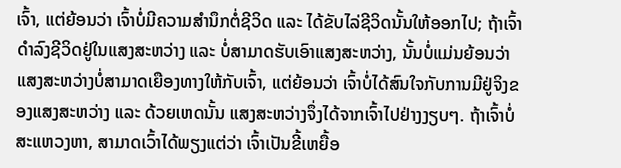ເຈົ້າ, ແຕ່ຍ້ອນວ່າ ເຈົ້າບໍ່ມີຄວາມສຳນຶກຕໍ່ຊີວິດ ແລະ ໄດ້ຂັບໄລ່ຊີວິດນັ້ນໃຫ້ອອກໄປ; ຖ້າເຈົ້າດຳລົງຊີວິດຢູ່ໃນແສງສະຫວ່າງ ແລະ ບໍ່ສາມາດຮັບເອົາແສງສະຫວ່າງ, ນັ້ນບໍ່ແມ່ນຍ້ອນວ່າ ແສງສະຫວ່າງບໍ່ສາມາດເຍືອງທາງໃຫ້ກັບເຈົ້າ, ແຕ່ຍ້ອນວ່າ ເຈົ້າບໍ່ໄດ້ສົນໃຈກັບການມີຢູ່ຈິງຂອງແສງສະຫວ່າງ ແລະ ດ້ວຍເຫດນັ້ນ ແສງສະຫວ່າງຈຶ່ງໄດ້ຈາກເຈົ້າໄປຢ່າງງຽບໆ. ຖ້າເຈົ້າບໍ່ສະແຫວງຫາ, ສາມາດເວົ້າໄດ້ພຽງແຕ່ວ່າ ເຈົ້າເປັນຂີ້ເຫຍື້ອ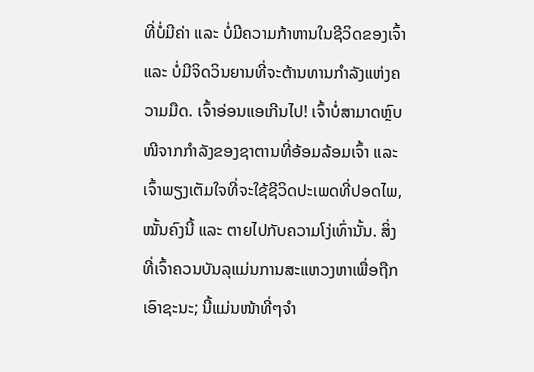ທີ່ບໍ່ມີຄ່າ ແລະ ບໍ່ມີຄວາມກ້າຫານໃນຊີວິດຂອງເຈົ້າ ແລະ ບໍ່ມີຈິດວິນຍານທີ່ຈະຕ້ານທານກຳລັງແຫ່ງຄວາມມືດ. ເຈົ້າອ່ອນແອເກີນໄປ! ເຈົ້າບໍ່ສາມາດຫຼົບໜີຈາກກຳລັງຂອງຊາຕານທີ່ອ້ອມລ້ອມເຈົ້າ ແລະ ເຈົ້າພຽງເຕັມໃຈທີ່ຈະໃຊ້ຊີວິດປະເພດທີ່ປອດໄພ, ໝັ້ນຄົງນີ້ ແລະ ຕາຍໄປກັບຄວາມໂງ່ເທົ່ານັ້ນ. ສິ່ງທີ່ເຈົ້າຄວນບັນລຸແມ່ນການສະແຫວງຫາເພື່ອຖືກເອົາຊະນະ; ນີ້ແມ່ນໜ້າທີ່ໆຈຳ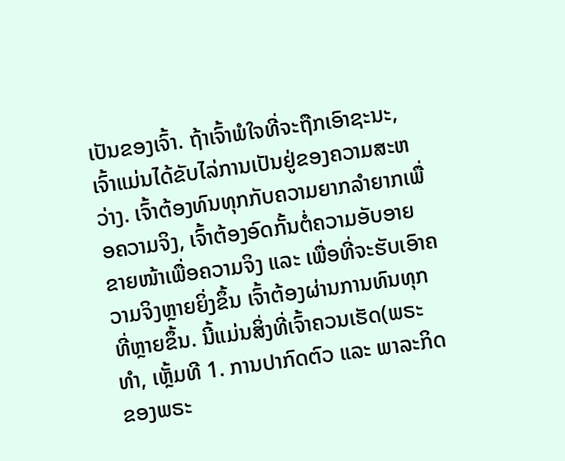ເປັນຂອງເຈົ້າ. ຖ້າເຈົ້າພໍໃຈທີ່ຈະຖືກເອົາຊະນະ, ເຈົ້າແມ່ນໄດ້ຂັບໄລ່ການເປັນຢູ່ຂອງຄວາມສະຫວ່າງ. ເຈົ້າຕ້ອງທົນທຸກກັບຄວາມຍາກລຳຍາກເພື່ອຄວາມຈິງ, ເຈົ້າຕ້ອງອົດກັ້ນຕໍ່ຄວາມອັບອາຍຂາຍໜ້າເພື່ອຄວາມຈິງ ແລະ ເພື່ອທີ່ຈະຮັບເອົາຄວາມຈິງຫຼາຍຍິ່ງຂຶ້ນ ເຈົ້າຕ້ອງຜ່ານການທົນທຸກທີ່ຫຼາຍຂຶ້ນ. ນີ້ແມ່ນສິ່ງທີ່ເຈົ້າຄວນເຮັດ(ພຣະທຳ, ເຫຼັ້ມທີ 1. ການປາກົດຕົວ ແລະ ພາລະກິດຂອງພຣະ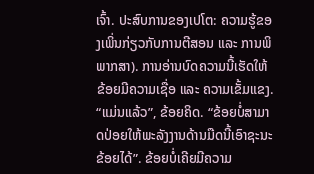ເຈົ້າ. ປະສົບການຂອງເປໂຕ: ຄວາມຮູ້ຂອງເພິ່ນກ່ຽວກັບການຕີສອນ ແລະ ການພິພາກສາ). ການອ່ານບົດຄວາມນີ້ເຮັດໃຫ້ຂ້ອຍມີຄວາມເຊື່ອ ແລະ ຄວາມເຂັ້ມແຂງ. “ແມ່ນແລ້ວ”, ຂ້ອຍຄິດ. “ຂ້ອຍບໍ່ສາມາດປ່ອຍໃຫ້ພະລັງງານດ້ານມືດນີ້ເອົາຊະນະຂ້ອຍໄດ້”. ຂ້ອຍບໍ່ເຄີຍມີຄວາມ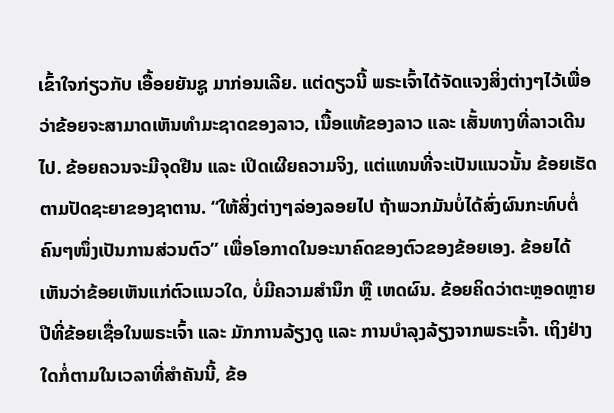ເຂົ້າໃຈກ່ຽວກັບ ເອື້ອຍຍັນຊູ ມາກ່ອນເລີຍ. ແຕ່ດຽວນີ້ ພຣະເຈົ້າໄດ້ຈັດແຈງສິ່ງຕ່າງໆໄວ້ເພື່ອວ່າຂ້ອຍຈະສາມາດເຫັນທຳມະຊາດຂອງລາວ, ເນື້ອແທ້ຂອງລາວ ແລະ ເສັ້ນທາງທີ່ລາວເດີນໄປ. ຂ້ອຍຄວນຈະມີຈຸດຢືນ ແລະ ເປິດເຜີຍຄວາມຈິງ, ແຕ່ແທນທີ່ຈະເປັນແນວນັ້ນ ຂ້ອຍເຮັດຕາມປັດຊະຍາຂອງຊາຕານ. “ໃຫ້ສິ່ງຕ່າງໆລ່ອງລອຍໄປ ຖ້າພວກມັນບໍ່ໄດ້ສົ່ງຜົນກະທົບຕໍ່ຄົນໆໜຶ່ງເປັນການສ່ວນຕົວ” ເພື່ອໂອກາດໃນອະນາຄົດຂອງຕົວຂອງຂ້ອຍເອງ. ຂ້ອຍໄດ້ເຫັນວ່າຂ້ອຍເຫັນແກ່ຕົວແນວໃດ, ບໍ່ມີຄວາມສຳນຶກ ຫຼື ເຫດຜົນ. ຂ້ອຍຄິດວ່າຕະຫຼອດຫຼາຍປີທີ່ຂ້ອຍເຊື່ອໃນພຣະເຈົ້າ ແລະ ມັກການລ້ຽງດູ ແລະ ການບຳລຸງລ້ຽງຈາກພຣະເຈົ້າ. ເຖິງຢ່າງໃດກໍ່ຕາມໃນເວລາທີ່ສໍາຄັນນີ້, ຂ້ອ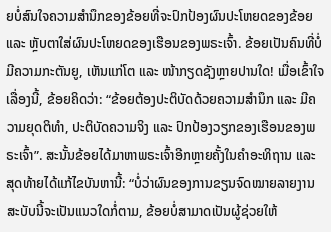ຍບໍ່ສົນໃຈຄວາມສຳນຶກຂອງຂ້ອຍທີ່ຈະປົກປ້ອງຜົນປະໂຫຍດຂອງຂ້ອຍ ແລະ ຫຼັບຕາໃສ່ຜົນປະໂຫຍດຂອງເຮືອນຂອງພຣະເຈົ້າ. ຂ້ອຍເປັນຄົນທີ່ບໍ່ມີຄວາມກະຕັນຍູ, ເຫັນແກ່ໂຕ ແລະ ໜ້າກຽດຊັງຫຼາຍປານໃດ! ເມື່ອເຂົ້າໃຈເລື່ອງນີ້, ຂ້ອຍຄິດວ່າ: “ຂ້ອຍຕ້ອງປະຕິບັດດ້ວຍຄວາມສຳນຶກ ແລະ ມີຄວາມຍຸດຕິທໍາ, ປະຕິບັດຄວາມຈິງ ແລະ ປົກປ້ອງວຽກຂອງເຮືອນຂອງພຣະເຈົ້າ”. ສະນັ້ນຂ້ອຍໄດ້ມາຫາພຣະເຈົ້າອີກຫຼາຍຄັ້ງໃນຄໍາອະທິຖານ ແລະ ສຸດທ້າຍໄດ້ແກ້ໄຂບັນຫານີ້: “ບໍ່ວ່າຜົນຂອງການຂຽນຈົດໝາຍລາຍງານສະບັບນີ້ຈະເປັນແນວໃດກໍ່ຕາມ, ຂ້ອຍບໍ່ສາມາດເປັນຜູ້ຊ່ວຍໃຫ້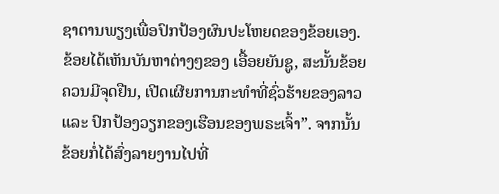ຊາຕານພຽງເພື່ອປົກປ້ອງຜົນປະໂຫຍດຂອງຂ້ອຍເອງ. ຂ້ອຍໄດ້ເຫັນບັນຫາຕ່າງໆຂອງ ເອື້ອຍຍັນຊູ, ສະນັ້ນຂ້ອຍຄວນມີຈຸດຢືນ, ເປີດເຜີຍການກະທໍາທີ່ຊົ່ວຮ້າຍຂອງລາວ ແລະ ປົກປ້ອງວຽກຂອງເຮືອນຂອງພຣະເຈົ້າ”. ຈາກນັ້ນ ຂ້ອຍກໍ່ໄດ້ສົ່ງລາຍງານໄປທີ່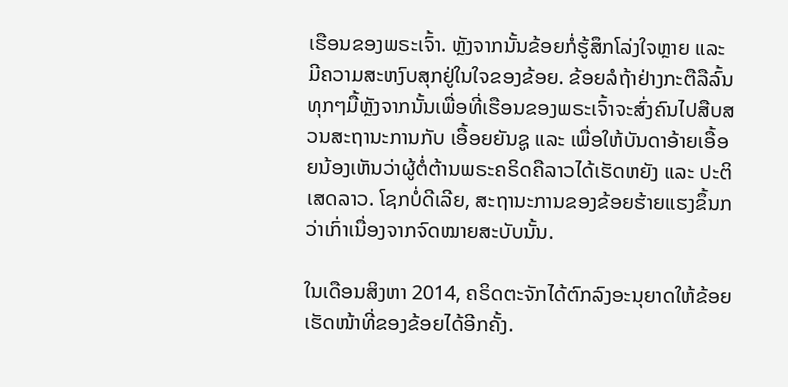ເຮືອນຂອງພຣະເຈົ້າ. ຫຼັງຈາກນັ້ນຂ້ອຍກໍ່ຮູ້ສຶກໂລ່ງໃຈຫຼາຍ ແລະ ມີຄວາມສະຫງົບສຸກຢູ່ໃນໃຈຂອງຂ້ອຍ. ຂ້ອຍລໍຖ້າຢ່າງກະຕືລືລົ້ນທຸກໆມື້ຫຼັງຈາກນັ້ນເພື່ອທີ່ເຮືອນຂອງພຣະເຈົ້າຈະສົ່ງຄົນໄປສືບສວນສະຖານະການກັບ ເອື້ອຍຍັນຊູ ແລະ ເພື່ອໃຫ້ບັນດາອ້າຍເອື້ອຍນ້ອງເຫັນວ່າຜູ້ຕໍ່ຕ້ານພຣະຄຣິດຄືລາວໄດ້ເຮັດຫຍັງ ແລະ ປະຕິເສດລາວ. ໂຊກບໍ່ດີເລີຍ, ສະຖານະການຂອງຂ້ອຍຮ້າຍແຮງຂຶ້ນກວ່າເກົ່າເນື່ອງຈາກຈົດໝາຍສະບັບນັ້ນ.

ໃນເດືອນສິງຫາ 2014, ຄຣິດຕະຈັກໄດ້ຕົກລົງອະນຸຍາດໃຫ້ຂ້ອຍເຮັດໜ້າທີ່ຂອງຂ້ອຍໄດ້ອີກຄັ້ງ.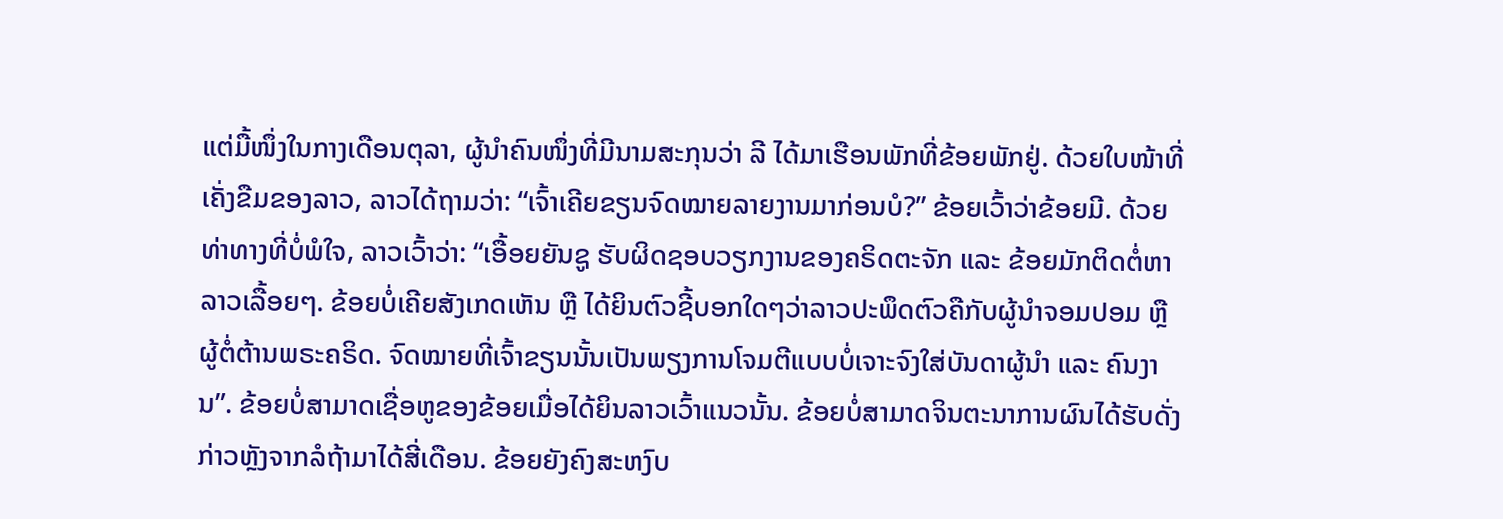ແຕ່ມື້ໜຶ່ງໃນກາງເດືອນຕຸລາ, ຜູ້ນຳຄົນໜຶ່ງທີ່ມີນາມສະກຸນວ່າ ລີ ໄດ້ມາເຮືອນພັກທີ່ຂ້ອຍພັກຢູ່. ດ້ວຍໃບໜ້າທີ່ເຄັ່ງຂືມຂອງລາວ, ລາວໄດ້ຖາມວ່າ: “ເຈົ້າເຄີຍຂຽນຈົດໝາຍລາຍງານມາກ່ອນບໍ?” ຂ້ອຍເວົ້າວ່າຂ້ອຍມີ. ດ້ວຍທ່າທາງທີ່ບໍ່ພໍໃຈ, ລາວເວົ້າວ່າ: “ເອື້ອຍຍັນຊູ ຮັບຜິດຊອບວຽກງານຂອງຄຣິດຕະຈັກ ແລະ ຂ້ອຍມັກຕິດຕໍ່ຫາລາວເລື້ອຍໆ. ຂ້ອຍບໍ່ເຄີຍສັງເກດເຫັນ ຫຼື ໄດ້ຍິນຕົວຊີ້ບອກໃດໆວ່າລາວປະພຶດຕົວຄືກັບຜູ້ນໍາຈອມປອມ ຫຼື ຜູ້ຕໍ່ຕ້ານພຣະຄຣິດ. ຈົດໝາຍທີ່ເຈົ້າຂຽນນັ້ນເປັນພຽງການໂຈມຕີແບບບໍ່ເຈາະຈົງໃສ່ບັນດາຜູ້ນຳ ແລະ ຄົນງານ”. ຂ້ອຍບໍ່ສາມາດເຊື່ອຫູຂອງຂ້ອຍເມື່ອໄດ້ຍິນລາວເວົ້າແນວນັ້ນ. ຂ້ອຍບໍ່ສາມາດຈິນຕະນາການຜົນໄດ້ຮັບດັ່ງກ່າວຫຼັງຈາກລໍຖ້າມາໄດ້ສີ່ເດືອນ. ຂ້ອຍຍັງຄົງສະຫງົບ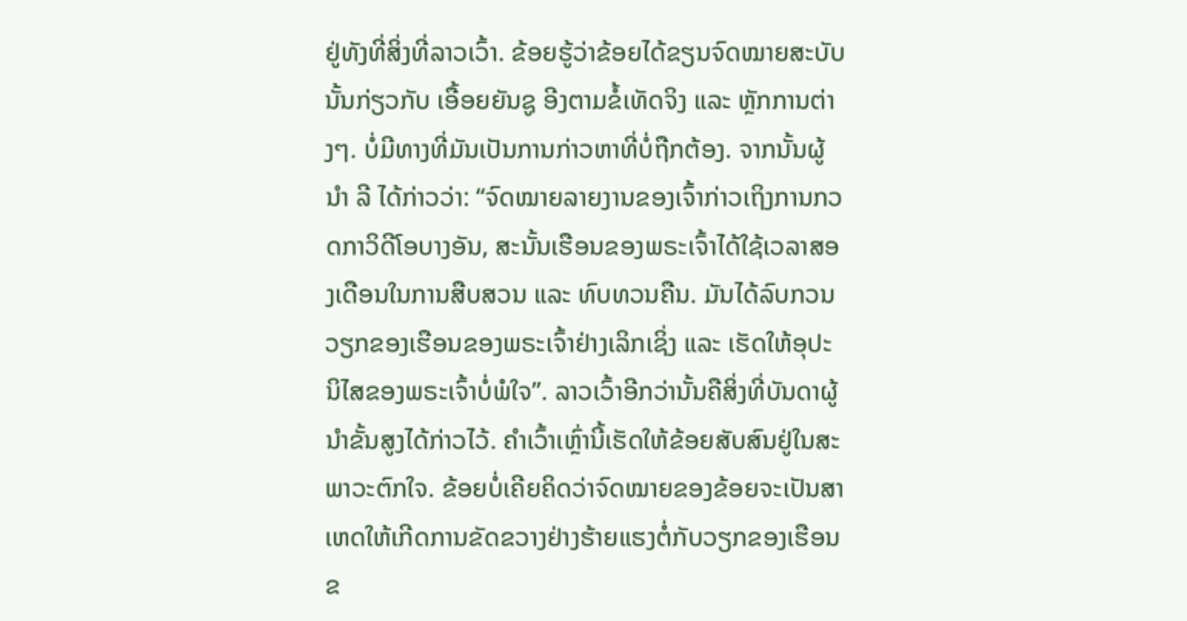ຢູ່ທັງທີ່ສິ່ງທີ່ລາວເວົ້າ. ຂ້ອຍຮູ້ວ່າຂ້ອຍໄດ້ຂຽນຈົດໝາຍສະບັບນັ້ນກ່ຽວກັບ ເອື້ອຍຍັນຊູ ອີງຕາມຂໍ້ເທັດຈິງ ແລະ ຫຼັກການຕ່າງໆ. ບໍ່ມີທາງທີ່ມັນເປັນການກ່າວຫາທີ່ບໍ່ຖືກຕ້ອງ. ຈາກນັ້ນຜູ້ນໍາ ລີ ໄດ້ກ່າວວ່າ: “ຈົດໝາຍລາຍງານຂອງເຈົ້າກ່າວເຖິງການກວດກາວິດີໂອບາງອັນ, ສະນັ້ນເຮືອນຂອງພຣະເຈົ້າໄດ້ໃຊ້ເວລາສອງເດືອນໃນການສືບສວນ ແລະ ທົບທວນຄືນ. ມັນໄດ້ລົບກວນວຽກຂອງເຮືອນຂອງພຣະເຈົ້າຢ່າງເລິກເຊິ່ງ ແລະ ເຮັດໃຫ້ອຸປະນິໄສຂອງພຣະເຈົ້າບໍ່ພໍໃຈ”. ລາວເວົ້າອີກວ່ານັ້ນຄືສິ່ງທີ່ບັນດາຜູ້ນໍາຂັ້ນສູງໄດ້ກ່າວໄວ້. ຄຳເວົ້າເຫຼົ່ານີ້ເຮັດໃຫ້ຂ້ອຍສັບສົນຢູ່ໃນສະພາວະຕົກໃຈ. ຂ້ອຍບໍ່ເຄີຍຄິດວ່າຈົດໝາຍຂອງຂ້ອຍຈະເປັນສາເຫດໃຫ້ເກີດການຂັດຂວາງຢ່າງຮ້າຍແຮງຕໍ່ກັບວຽກຂອງເຮືອນຂ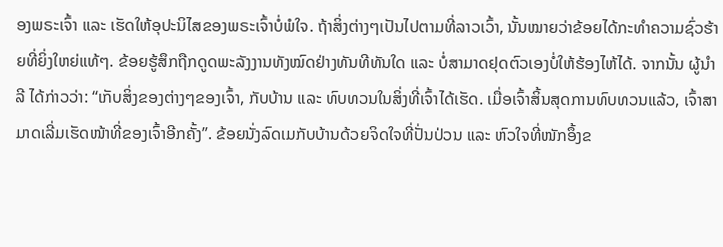ອງພຣະເຈົ້າ ແລະ ເຮັດໃຫ້ອຸປະນິໄສຂອງພຣະເຈົ້າບໍ່ພໍໃຈ. ຖ້າສິ່ງຕ່າງໆເປັນໄປຕາມທີ່ລາວເວົ້າ, ນັ້ນໝາຍວ່າຂ້ອຍໄດ້ກະທຳຄວາມຊົ່ວຮ້າຍທີ່ຍິ່ງໃຫຍ່ແທ້ໆ. ຂ້ອຍຮູ້ສຶກຖືກດູດພະລັງງານທັງໝົດຢ່າງທັນທີທັນໃດ ແລະ ບໍ່ສາມາດຢຸດຕົວເອງບໍ່ໃຫ້ຮ້ອງໄຫ້ໄດ້. ຈາກນັ້ນ ຜູ້ນຳ ລີ ໄດ້ກ່າວວ່າ: “ເກັບສິ່ງຂອງຕ່າງໆຂອງເຈົ້າ, ກັບບ້ານ ແລະ ທົບທວນໃນສິ່ງທີ່ເຈົ້າໄດ້ເຮັດ. ເມື່ອເຈົ້າສິ້ນສຸດການທົບທວນແລ້ວ, ເຈົ້າສາມາດເລີ່ມເຮັດໜ້າທີ່ຂອງເຈົ້າອີກຄັ້ງ”. ຂ້ອຍນັ່ງລົດເມກັບບ້ານດ້ວຍຈິດໃຈທີ່ປັ່ນປ່ວນ ແລະ ຫົວໃຈທີ່ໜັກອຶ້ງຂ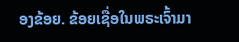ອງຂ້ອຍ. ຂ້ອຍເຊື່ອໃນພຣະເຈົ້າມາ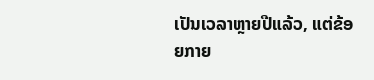ເປັນເວລາຫຼາຍປີແລ້ວ, ແຕ່ຂ້ອຍກາຍ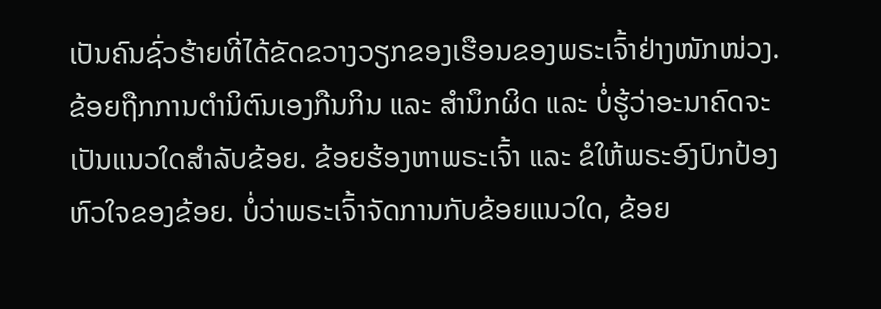ເປັນຄົນຊົ່ວຮ້າຍທີ່ໄດ້ຂັດຂວາງວຽກຂອງເຮືອນຂອງພຣະເຈົ້າຢ່າງໜັກໜ່ວງ. ຂ້ອຍຖືກການຕໍານິຕົນເອງກືນກິນ ແລະ ສຳນຶກຜິດ ແລະ ບໍ່ຮູ້ວ່າອະນາຄົດຈະເປັນແນວໃດສຳລັບຂ້ອຍ. ຂ້ອຍຮ້ອງຫາພຣະເຈົ້າ ແລະ ຂໍໃຫ້ພຣະອົງປົກປ້ອງຫົວໃຈຂອງຂ້ອຍ. ບໍ່ວ່າພຣະເຈົ້າຈັດການກັບຂ້ອຍແນວໃດ, ຂ້ອຍ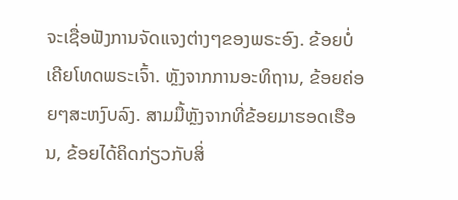ຈະເຊື່ອຟັງການຈັດແຈງຕ່າງໆຂອງພຣະອົງ. ຂ້ອຍບໍ່ເຄີຍໂທດພຣະເຈົ້າ. ຫຼັງຈາກການອະທິຖານ, ຂ້ອຍຄ່ອຍໆສະຫງົບລົງ. ສາມມື້ຫຼັງຈາກທີ່ຂ້ອຍມາຮອດເຮືອນ, ຂ້ອຍໄດ້ຄິດກ່ຽວກັບສິ່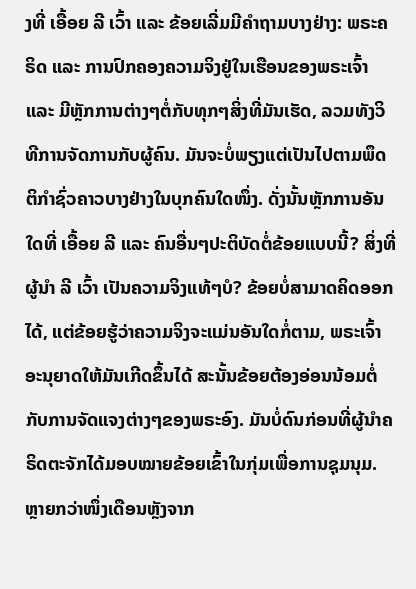ງທີ່ ເອື້ອຍ ລີ ເວົ້າ ແລະ ຂ້ອຍເລີ່ມມີຄໍາຖາມບາງຢ່າງ: ພຣະຄຣິດ ແລະ ການປົກຄອງຄວາມຈິງຢູ່ໃນເຮືອນຂອງພຣະເຈົ້າ ແລະ ມີຫຼັກການຕ່າງໆຕໍ່ກັບທຸກໆສິ່ງທີ່ມັນເຮັດ, ລວມທັງວິທີການຈັດການກັບຜູ້ຄົນ. ມັນຈະບໍ່ພຽງແຕ່ເປັນໄປຕາມພຶດຕິກໍາຊົ່ວຄາວບາງຢ່າງໃນບຸກຄົນໃດໜຶ່ງ. ດັ່ງນັ້ນຫຼັກການອັນໃດທີ່ ເອື້ອຍ ລີ ແລະ ຄົນອື່ນໆປະຕິບັດຕໍ່ຂ້ອຍແບບນີ້? ສິ່ງທີ່ຜູ້ນໍາ ລີ ເວົ້າ ເປັນຄວາມຈິງແທ້ໆບໍ? ຂ້ອຍບໍ່ສາມາດຄິດອອກໄດ້, ແຕ່ຂ້ອຍຮູ້ວ່າຄວາມຈິງຈະແມ່ນອັນໃດກໍ່ຕາມ, ພຣະເຈົ້າອະນຸຍາດໃຫ້ມັນເກີດຂຶ້ນໄດ້ ສະນັ້ນຂ້ອຍຕ້ອງອ່ອນນ້ອມຕໍ່ກັບການຈັດແຈງຕ່າງໆຂອງພຣະອົງ. ມັນບໍ່ດົນກ່ອນທີ່ຜູ້ນຳຄຣິດຕະຈັກໄດ້ມອບໝາຍຂ້ອຍເຂົ້າໃນກຸ່ມເພື່ອການຊຸມນຸມ. ຫຼາຍກວ່າໜຶ່ງເດືອນຫຼັງຈາກ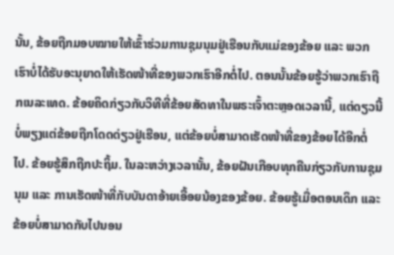ນັ້ນ, ຂ້ອຍຖືກມອບໝາຍໃຫ້ເຂົ້າຮ່ວມການຊຸມນຸມຢູ່ເຮືອນກັບແມ່ຂອງຂ້ອຍ ແລະ ພວກເຮົາບໍ່ໄດ້ຮັບອະນຸຍາດໃຫ້ເຮັດໜ້າທີ່ຂອງພວກເຮົາອີກຕໍ່ໄປ. ຕອນນັ້ນຂ້ອຍຮູ້ວ່າພວກເຮົາຖືກເນລະເທດ. ຂ້ອຍຄິດກ່ຽວກັບວິທີທີ່ຂ້ອຍສັດທາໃນພຣະເຈົ້າຕະຫຼອດເວລານີ້, ແຕ່ດຽວນີ້ບໍ່ພຽງແຕ່ຂ້ອຍຖືກໂດດດ່ຽວຢູ່ເຮືອນ, ແຕ່ຂ້ອຍບໍ່ສາມາດເຮັດໜ້າທີ່ຂອງຂ້ອຍໄດ້ອີກຕໍ່ໄປ. ຂ້ອຍຮູ້ສຶກຖືກປະຖິ້ມ. ໃນລະຫວ່າງເວລານັ້ນ, ຂ້ອຍຝັນເກືອບທຸກຄືນກ່ຽວກັບການຊຸມນຸມ ແລະ ການເຮັດໜ້າທີ່ກັບບັນດາອ້າຍເອື້ອຍນ້ອງຂອງຂ້ອຍ. ຂ້ອຍຮູ້ເມື່ອຕອນເດິກ ແລະ ຂ້ອຍບໍ່ສາມາດກັບໄປນອນ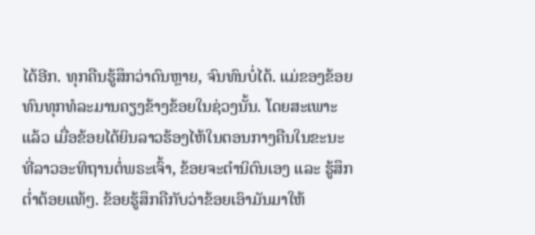ໄດ້ອີກ. ທຸກຄືນຮູ້ສຶກວ່າດົນຫຼາຍ, ຈົນທົນບໍ່ໄດ້. ແມ່ຂອງຂ້ອຍທົນທຸກທໍລະມານຄຽງຂ້າງຂ້ອຍໃນຊ່ວງນັ້ນ. ໂດຍສະເພາະແລ້ວ ເມື່ອຂ້ອຍໄດ້ຍິນລາວຮ້ອງໄຫ້ໃນຕອນກາງຄືນໃນຂະນະທີ່ລາວອະທິຖານຕໍ່ພຣະເຈົ້າ, ຂ້ອຍຈະຕໍານິຕົນເອງ ແລະ ຮູ້ສຶກຕໍ່າຕ້ອຍແທ້ໆ. ຂ້ອຍຮູ້ສຶກຄືກັບວ່າຂ້ອຍເອົາມັນມາໃຫ້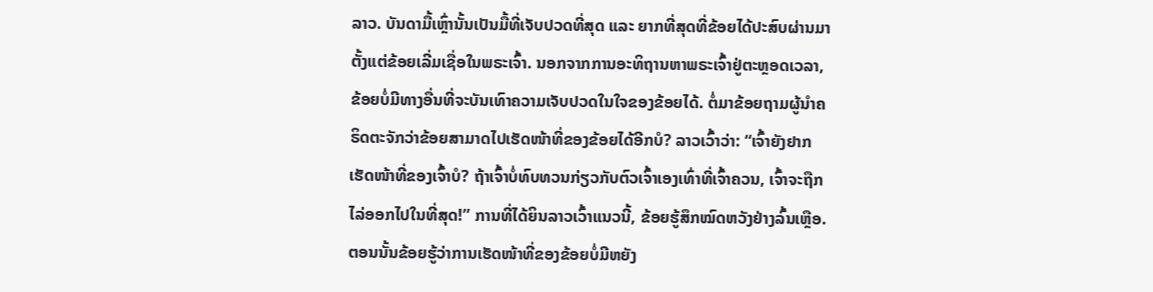ລາວ. ບັນດາມື້ເຫຼົ່ານັ້ນເປັນມື້ທີ່ເຈັບປວດທີ່ສຸດ ແລະ ຍາກທີ່ສຸດທີ່ຂ້ອຍໄດ້ປະສົບຜ່ານມາຕັ້ງແຕ່ຂ້ອຍເລີ່ມເຊື່ອໃນພຣະເຈົ້າ. ນອກຈາກການອະທິຖານຫາພຣະເຈົ້າຢູ່ຕະຫຼອດເວລາ, ຂ້ອຍບໍ່ມີທາງອື່ນທີ່ຈະບັນເທົາຄວາມເຈັບປວດໃນໃຈຂອງຂ້ອຍໄດ້. ຕໍ່ມາຂ້ອຍຖາມຜູ້ນຳຄຣິດຕະຈັກວ່າຂ້ອຍສາມາດໄປເຮັດໜ້າທີ່ຂອງຂ້ອຍໄດ້ອີກບໍ? ລາວເວົ້າວ່າ: “ເຈົ້າຍັງຢາກເຮັດໜ້າທີ່ຂອງເຈົ້າບໍ? ຖ້າເຈົ້າບໍ່ທົບທວນກ່ຽວກັບຕົວເຈົ້າເອງເທົ່າທີ່ເຈົ້າຄວນ, ເຈົ້າຈະຖືກໄລ່ອອກໄປໃນທີ່ສຸດ!” ການທີ່ໄດ້ຍິນລາວເວົ້າແນວນີ້, ຂ້ອຍຮູ້ສຶກໝົດຫວັງຢ່າງລົ້ນເຫຼືອ. ຕອນນັ້ນຂ້ອຍຮູ້ວ່າການເຮັດໜ້າທີ່ຂອງຂ້ອຍບໍ່ມີຫຍັງ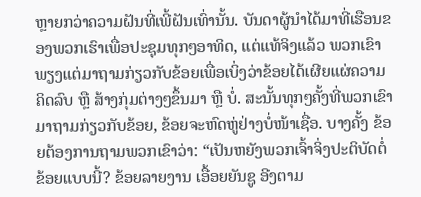ຫຼາຍກວ່າຄວາມຝັນທີ່ເພີ້ຝັນເທົ່ານັ້ນ. ບັນດາຜູ້ນໍາໄດ້ມາທີ່ເຮືອນຂອງພວກເຮົາເພື່ອປະຊຸມທຸກໆອາທິດ, ແຕ່ແທ້ຈິງແລ້ວ ພວກເຂົາພຽງແຕ່ມາຖາມກ່ຽວກັບຂ້ອຍເພື່ອເບິ່ງວ່າຂ້ອຍໄດ້ເຜີຍແຜ່ຄວາມຄິດລົບ ຫຼື ສ້າງກຸ່ມຕ່າງໆຂຶ້ນມາ ຫຼື ບໍ່. ສະນັ້ນທຸກໆຄັ້ງທີ່ພວກເຂົາມາຖາມກ່ຽວກັບຂ້ອຍ, ຂ້ອຍຈະຫົດຫູ່ຢ່າງບໍ່ໜ້າເຊື່ອ. ບາງຄັ້ງ ຂ້ອຍຕ້ອງການຖາມພວກເຂົາວ່າ: “ເປັນຫຍັງພວກເຈົ້າຈິ່ງປະຕິບັດຕໍ່ຂ້ອຍແບບນີ້? ຂ້ອຍລາຍງານ ເອື້ອຍຍັນຊູ ອີງຕາມ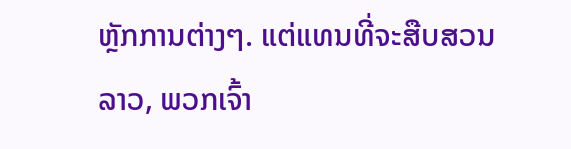ຫຼັກການຕ່າງໆ. ແຕ່ແທນທີ່ຈະສືບສວນລາວ, ພວກເຈົ້າ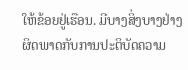ໃຫ້ຂ້ອຍຢູ່ເຮືອນ. ມີບາງສິ່ງບາງຢ່າງຜິດພາດກັບການປະຕິບັດຄວາມ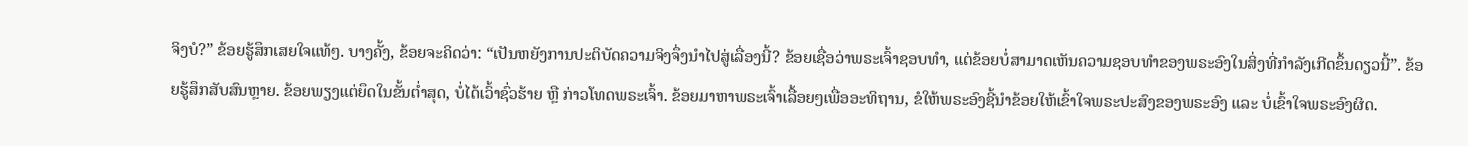ຈິງບໍ?” ຂ້ອຍຮູ້ສຶກເສຍໃຈແທ້ໆ. ບາງຄັ້ງ, ຂ້ອຍຈະຄິດວ່າ: “ເປັນຫຍັງການປະຕິບັດຄວາມຈິງຈຶ່ງນໍາໄປສູ່ເລື່ອງນີ້? ຂ້ອຍເຊື່ອວ່າພຣະເຈົ້າຊອບທໍາ, ແຕ່ຂ້ອຍບໍ່ສາມາດເຫັນຄວາມຊອບທໍາຂອງພຣະອົງໃນສິ່ງທີ່ກໍາລັງເກີດຂຶ້ນດຽວນີ້”. ຂ້ອຍຮູ້ສຶກສັບສົນຫຼາຍ. ຂ້ອຍພຽງແຕ່ຍຶດໃນຂັ້ນຕໍ່າສຸດ, ບໍ່ໄດ້ເວົ້າຊົ່ວຮ້າຍ ຫຼື ກ່າວໂທດພຣະເຈົ້າ. ຂ້ອຍມາຫາພຣະເຈົ້າເລື້ອຍໆເພື່ອອະທິຖານ, ຂໍໃຫ້ພຣະອົງຊີ້ນໍາຂ້ອຍໃຫ້ເຂົ້າໃຈພຣະປະສົງຂອງພຣະອົງ ແລະ ບໍ່ເຂົ້າໃຈພຣະອົງຜິດ.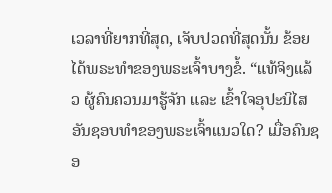ເວລາທີ່ຍາກທີ່ສຸດ, ເຈັບປວດທີ່ສຸດນັ້ນ ຂ້ອຍໄດ້ພຣະທໍາຂອງພຣະເຈົ້າບາງຂໍ້. “ແທ້ຈິງແລ້ວ ຜູ້ຄົນຄວນມາຮູ້ຈັກ ແລະ ເຂົ້າໃຈອຸປະນິໄສອັນຊອບທຳຂອງພຣະເຈົ້າແນວໃດ? ເມື່ອຄົນຊອ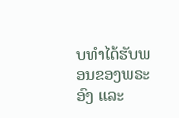ບທຳໄດ້ຮັບພອນຂອງພຣະອົງ ແລະ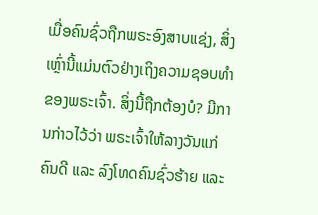ເມື່ອຄົນຊົ່ວຖືກພຣະອົງສາບແຊ່ງ, ສິ່ງເຫຼົ່ານີ້ແມ່ນຕົວຢ່າງເຖິງຄວາມຊອບທຳຂອງພຣະເຈົ້າ. ສິ່ງນີ້ຖືກຕ້ອງບໍ? ມີການກ່າວໄວ້ວ່າ ພຣະເຈົ້າໃຫ້ລາງວັນແກ່ຄົນດີ ແລະ ລົງໂທດຄົນຊົ່ວຮ້າຍ ແລະ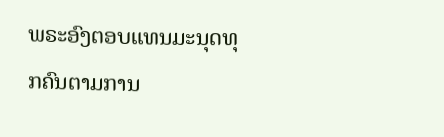ພຣະອົງຕອບແທນມະນຸດທຸກຄົນຕາມການ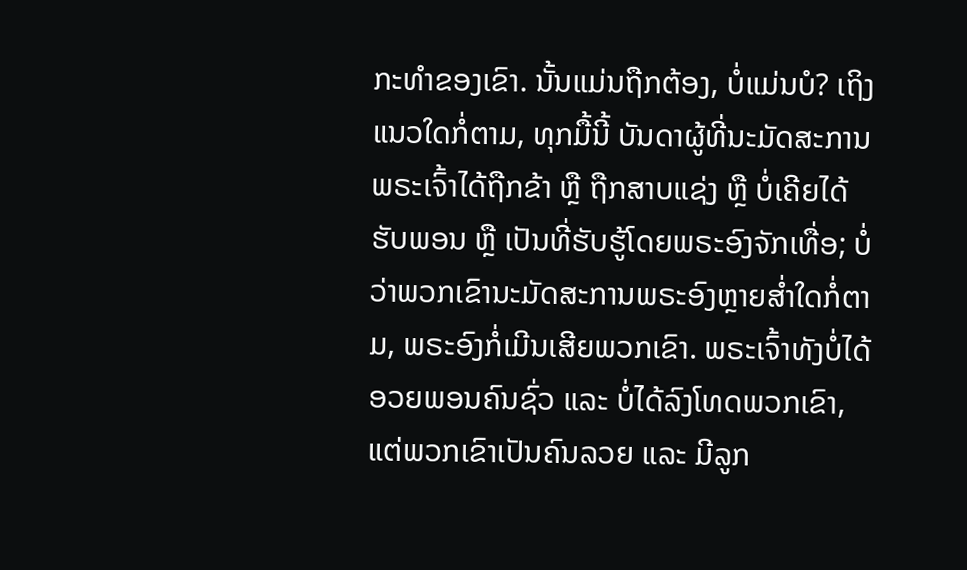ກະທຳຂອງເຂົາ. ນັ້ນແມ່ນຖືກຕ້ອງ, ບໍ່ແມ່ນບໍ? ເຖິງແນວໃດກໍ່ຕາມ, ທຸກມື້ນີ້ ບັນດາຜູ້ທີ່ນະມັດສະການພຣະເຈົ້າໄດ້ຖືກຂ້າ ຫຼື ຖືກສາບແຊ່ງ ຫຼື ບໍ່ເຄີຍໄດ້ຮັບພອນ ຫຼື ເປັນທີ່ຮັບຮູ້ໂດຍພຣະອົງຈັກເທື່ອ; ບໍ່ວ່າພວກເຂົານະມັດສະການພຣະອົງຫຼາຍສ່ຳໃດກໍ່ຕາມ, ພຣະອົງກໍ່ເມີນເສີຍພວກເຂົາ. ພຣະເຈົ້າທັງບໍ່ໄດ້ອວຍພອນຄົນຊົ່ວ ແລະ ບໍ່ໄດ້ລົງໂທດພວກເຂົາ, ແຕ່ພວກເຂົາເປັນຄົນລວຍ ແລະ ມີລູກ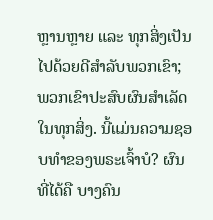ຫຼານຫຼາຍ ແລະ ທຸກສິ່ງເປັນໄປດ້ວຍດີສຳລັບພວກເຂົາ; ພວກເຂົາປະສົບຜົນສຳເລັດໃນທຸກສິ່ງ. ນີ້ແມ່ນຄວາມຊອບທຳຂອງພຣະເຈົ້າບໍ? ຜົນທີ່ໄດ້ຄື ບາງຄົນ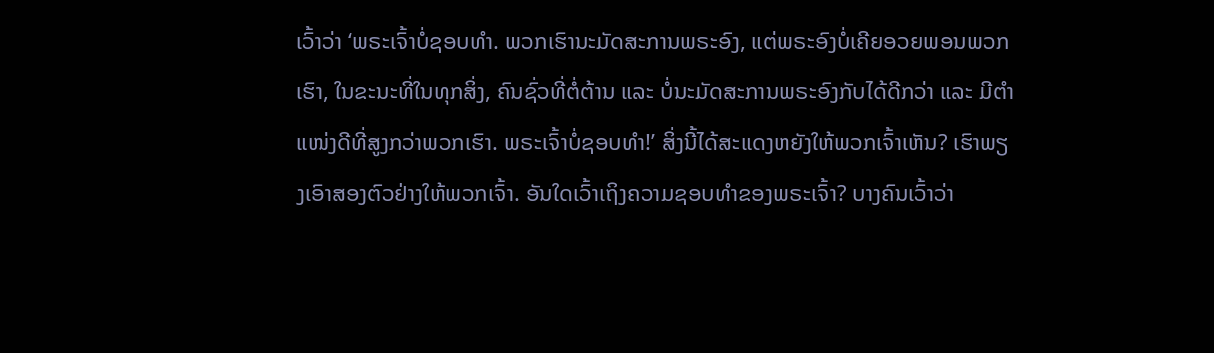ເວົ້າວ່າ ‘ພຣະເຈົ້າບໍ່ຊອບທຳ. ພວກເຮົານະມັດສະການພຣະອົງ, ແຕ່ພຣະອົງບໍ່ເຄີຍອວຍພອນພວກເຮົາ, ໃນຂະນະທີ່ໃນທຸກສິ່ງ, ຄົນຊົ່ວທີ່ຕໍ່ຕ້ານ ແລະ ບໍ່ນະມັດສະການພຣະອົງກັບໄດ້ດີກວ່າ ແລະ ມີຕຳແໜ່ງດີທີ່ສູງກວ່າພວກເຮົາ. ພຣະເຈົ້າບໍ່ຊອບທຳ!’ ສິ່ງນີ້ໄດ້ສະແດງຫຍັງໃຫ້ພວກເຈົ້າເຫັນ? ເຮົາພຽງເອົາສອງຕົວຢ່າງໃຫ້ພວກເຈົ້າ. ອັນໃດເວົ້າເຖິງຄວາມຊອບທຳຂອງພຣະເຈົ້າ? ບາງຄົນເວົ້າວ່າ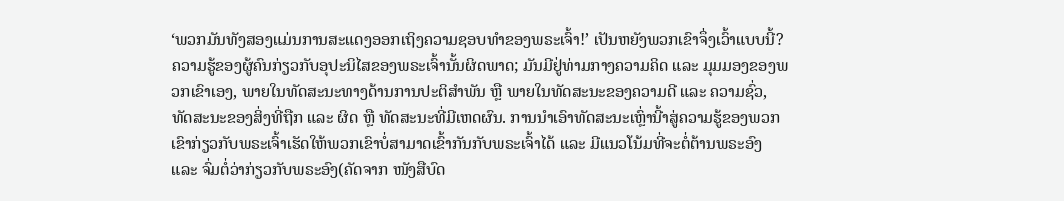‘ພວກມັນທັງສອງແມ່ນການສະແດງອອກເຖິງຄວາມຊອບທຳຂອງພຣະເຈົ້າ!’ ເປັນຫຍັງພວກເຂົາຈຶ່ງເວົ້າແບບນີ້? ຄວາມຮູ້ຂອງຜູ້ຄົນກ່ຽວກັບອຸປະນິໄສຂອງພຣະເຈົ້ານັ້ນຜິດພາດ; ມັນມີຢູ່ທ່າມກາງຄວາມຄິດ ແລະ ມຸມມອງຂອງພວກເຂົາເອງ, ພາຍໃນທັດສະນະທາງດ້ານການປະຕິສຳພັນ ຫຼື ພາຍໃນທັດສະນະຂອງຄວາມດີ ແລະ ຄວາມຊົ່ວ, ທັດສະນະຂອງສິ່ງທີ່ຖືກ ແລະ ຜິດ ຫຼື ທັດສະນະທີ່ມີເຫດຜົນ. ການນຳເອົາທັດສະນະເຫຼົ່ານີ້າສູ່ຄວາມຮູ້ຂອງພວກເຂົາກ່ຽວກັບພຣະເຈົ້າເຮັດໃຫ້ພວກເຂົາບໍ່ສາມາດເຂົ້າກັນກັບພຣະເຈົ້າໄດ້ ແລະ ມີແນວໂນ້ມທີ່ຈະຕໍ່ຕ້ານພຣະອົງ ແລະ ຈົ່ມຕໍ່ວ່າກ່ຽວກັບພຣະອົງ(ຄັດຈາກ ໜັງສືບົດ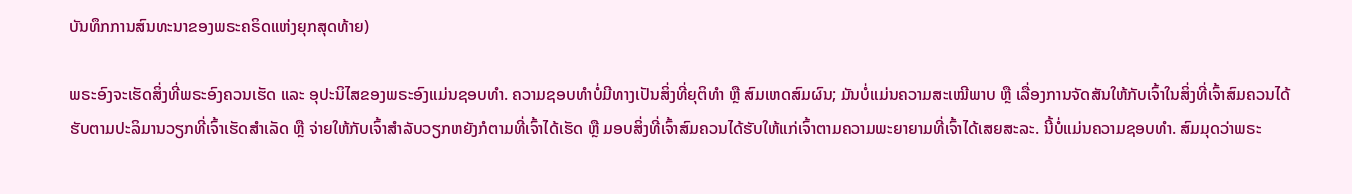ບັນທຶກການສົນທະນາຂອງພຣະຄຣິດແຫ່ງຍຸກສຸດທ້າຍ)

ພຣະອົງຈະເຮັດສິ່ງທີ່ພຣະອົງຄວນເຮັດ ແລະ ອຸປະນິໄສຂອງພຣະອົງແມ່ນຊອບທຳ. ຄວາມຊອບທຳບໍ່ມີທາງເປັນສິ່ງທີ່ຍຸຕິທຳ ຫຼື ສົມເຫດສົມຜົນ; ມັນບໍ່ແມ່ນຄວາມສະເໝີພາບ ຫຼື ເລື່ອງການຈັດສັນໃຫ້ກັບເຈົ້າໃນສິ່ງທີ່ເຈົ້າສົມຄວນໄດ້ຮັບຕາມປະລິມານວຽກທີ່ເຈົ້າເຮັດສຳເລັດ ຫຼື ຈ່າຍໃຫ້ກັບເຈົ້າສຳລັບວຽກຫຍັງກໍຕາມທີ່ເຈົ້າໄດ້ເຮັດ ຫຼື ມອບສິ່ງທີ່ເຈົ້າສົມຄວນໄດ້ຮັບໃຫ້ແກ່ເຈົ້າຕາມຄວາມພະຍາຍາມທີ່ເຈົ້າໄດ້ເສຍສະລະ. ນີ້ບໍ່ແມ່ນຄວາມຊອບທຳ. ສົມມຸດວ່າພຣະ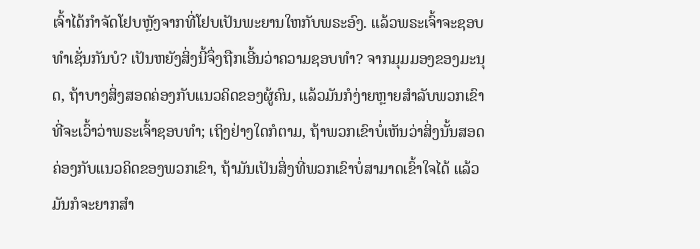ເຈົ້າໄດ້ກຳຈັດໂຢບຫຼັງຈາກທີ່ໂຢບເປັນພະຍານໃຫກັບພຣະອົງ. ແລ້ວພຣະເຈົ້າຈະຊອບທຳເຊັ່ນກັນບໍ? ເປັນຫຍັງສິ່ງນີ້ຈຶ່ງຖືກເອີ້ນວ່າຄວາມຊອບທຳ? ຈາກມຸມມອງຂອງມະນຸດ, ຖ້າບາງສິ່ງສອດຄ່ອງກັບແນວຄິດຂອງຜູ້ຄົນ, ແລ້ວມັນກໍງ່າຍຫຼາຍສຳລັບພວກເຂົາທີ່ຈະເວົ້າວ່າພຣະເຈົ້າຊອບທຳ; ເຖິງຢ່າງໃດກໍຕາມ, ຖ້າພວກເຂົາບໍ່ເຫັນວ່າສິ່ງນັ້ນສອດຄ່ອງກັບແນວຄິດຂອງພວກເຂົາ, ຖ້າມັນເປັນສິ່ງທີ່ພວກເຂົາບໍ່ສາມາດເຂົ້າໃຈໄດ້ ແລ້ວມັນກໍຈະຍາກສຳ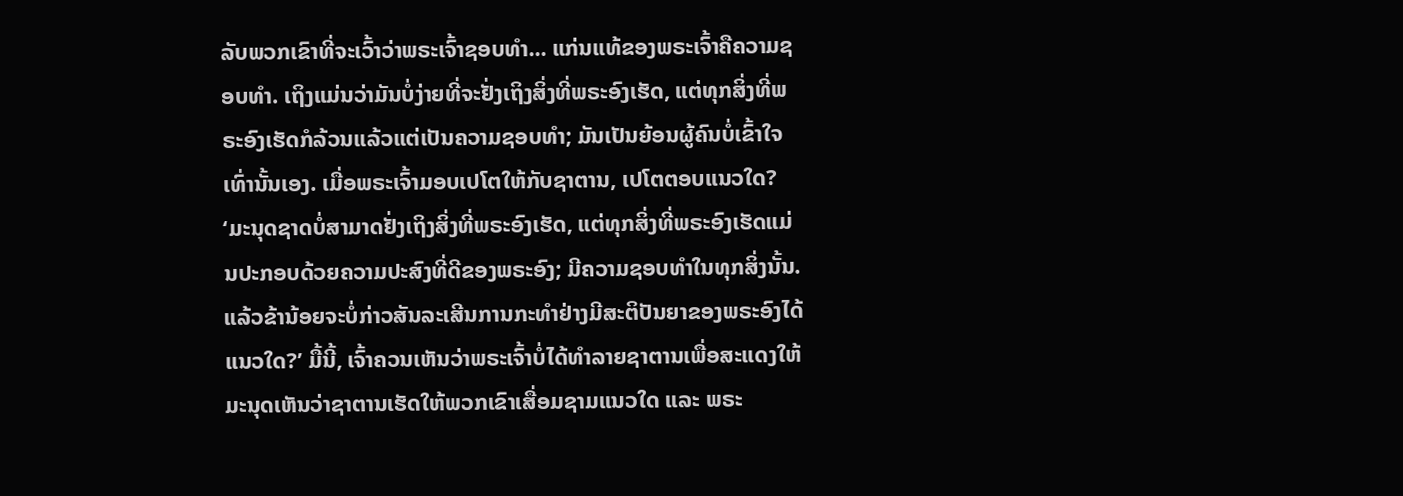ລັບພວກເຂົາທີ່ຈະເວົ້າວ່າພຣະເຈົ້າຊອບທຳ... ແກ່ນແທ້ຂອງພຣະເຈົ້າຄືຄວາມຊອບທຳ. ເຖິງແມ່ນວ່າມັນບໍ່ງ່າຍທີ່ຈະຢັ່ງເຖິງສິ່ງທີ່ພຣະອົງເຮັດ, ແຕ່ທຸກສິ່ງທີ່ພຣະອົງເຮັດກໍລ້ວນແລ້ວແຕ່ເປັນຄວາມຊອບທຳ; ມັນເປັນຍ້ອນຜູ້ຄົນບໍ່ເຂົ້າໃຈເທົ່ານັ້ນເອງ. ເມື່ອພຣະເຈົ້າມອບເປໂຕໃຫ້ກັບຊາຕານ, ເປໂຕຕອບແນວໃດ? ‘ມະນຸດຊາດບໍ່ສາມາດຢັ່ງເຖິງສິ່ງທີ່ພຣະອົງເຮັດ, ແຕ່ທຸກສິ່ງທີ່ພຣະອົງເຮັດແມ່ນປະກອບດ້ວຍຄວາມປະສົງທີ່ດີຂອງພຣະອົງ; ມີຄວາມຊອບທຳໃນທຸກສິ່ງນັ້ນ. ແລ້ວຂ້ານ້ອຍຈະບໍ່ກ່າວສັນລະເສີນການກະທຳຢ່າງມີສະຕິປັນຍາຂອງພຣະອົງໄດ້ແນວໃດ?’ ມື້ນີ້, ເຈົ້າຄວນເຫັນວ່າພຣະເຈົ້າບໍ່ໄດ້ທຳລາຍຊາຕານເພື່ອສະແດງໃຫ້ມະນຸດເຫັນວ່າຊາຕານເຮັດໃຫ້ພວກເຂົາເສື່ອມຊາມແນວໃດ ແລະ ພຣະ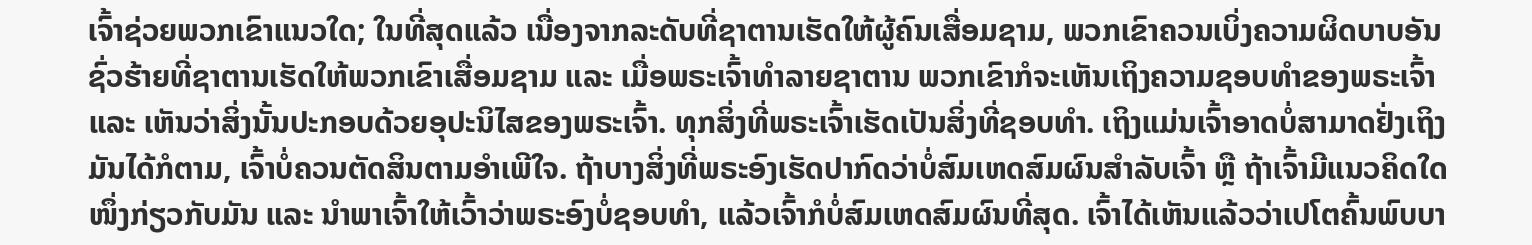ເຈົ້າຊ່ວຍພວກເຂົາແນວໃດ; ໃນທີ່ສຸດແລ້ວ ເນື່ອງຈາກລະດັບທີ່ຊາຕານເຮັດໃຫ້ຜູ້ຄົນເສື່ອມຊາມ, ພວກເຂົາຄວນເບິ່ງຄວາມຜິດບາບອັນຊົ່ວຮ້າຍທີ່ຊາຕານເຮັດໃຫ້ພວກເຂົາເສື່ອມຊາມ ແລະ ເມື່ອພຣະເຈົ້າທຳລາຍຊາຕານ ພວກເຂົາກໍຈະເຫັນເຖິງຄວາມຊອບທຳຂອງພຣະເຈົ້າ ແລະ ເຫັນວ່າສິ່ງນັ້ນປະກອບດ້ວຍອຸປະນິໄສຂອງພຣະເຈົ້າ. ທຸກສິ່ງທີ່ພຣະເຈົ້າເຮັດເປັນສິ່ງທີ່ຊອບທຳ. ເຖິງແມ່ນເຈົ້າອາດບໍ່ສາມາດຢັ່ງເຖິງມັນໄດ້ກໍຕາມ, ເຈົ້າບໍ່ຄວນຕັດສິນຕາມອຳເພີໃຈ. ຖ້າບາງສິ່ງທີ່ພຣະອົງເຮັດປາກົດວ່າບໍ່ສົມເຫດສົມຜົນສຳລັບເຈົ້າ ຫຼື ຖ້າເຈົ້າມີແນວຄິດໃດໜຶ່ງກ່ຽວກັບມັນ ແລະ ນໍາພາເຈົ້າໃຫ້ເວົ້າວ່າພຣະອົງບໍ່ຊອບທຳ, ແລ້ວເຈົ້າກໍບໍ່ສົມເຫດສົມຜົນທີ່ສຸດ. ເຈົ້າໄດ້ເຫັນແລ້ວວ່າເປໂຕຄົ້ນພົບບາ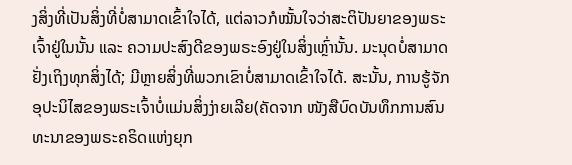ງສິ່ງທີ່ເປັນສິ່ງທີ່ບໍ່ສາມາດເຂົ້າໃຈໄດ້, ແຕ່ລາວກໍໝັ້ນໃຈວ່າສະຕິປັນຍາຂອງພຣະເຈົ້າຢູ່ໃນນັ້ນ ແລະ ຄວາມປະສົງດີຂອງພຣະອົງຢູ່ໃນສິ່ງເຫຼົ່ານັ້ນ. ມະນຸດບໍ່ສາມາດຢັ່ງເຖິງທຸກສິ່ງໄດ້; ມີຫຼາຍສິ່ງທີ່ພວກເຂົາບໍ່ສາມາດເຂົ້າໃຈໄດ້. ສະນັ້ນ, ການຮູ້ຈັກອຸປະນິໄສຂອງພຣະເຈົ້າບໍ່ແມ່ນສິ່ງງ່າຍເລີຍ(ຄັດຈາກ ໜັງສືບົດບັນທຶກການສົນທະນາຂອງພຣະຄຣິດແຫ່ງຍຸກ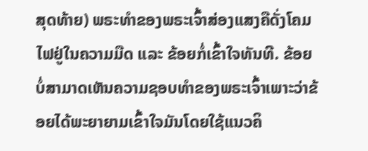ສຸດທ້າຍ) ພຣະທໍາຂອງພຣະເຈົ້າສ່ອງແສງຄືດັ່ງໂຄມໄຟຢູ່ໃນຄວາມມືດ ແລະ ຂ້ອຍກໍ່ເຂົ້າໃຈທັນທີ. ຂ້ອຍບໍ່ສາມາດເຫັນຄວາມຊອບທໍາຂອງພຣະເຈົ້າເພາະວ່າຂ້ອຍໄດ້ພະຍາຍາມເຂົ້າໃຈມັນໂດຍໃຊ້ແນວຄິ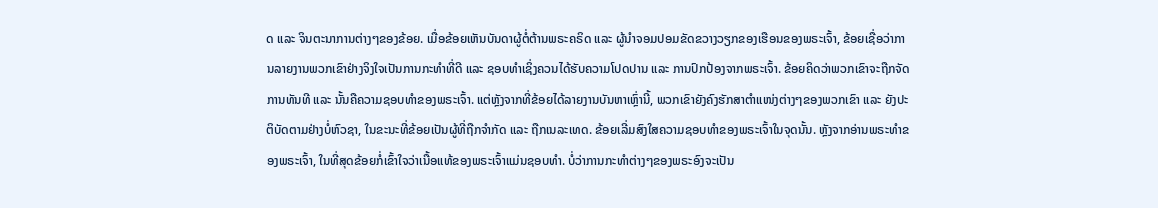ດ ແລະ ຈິນຕະນາການຕ່າງໆຂອງຂ້ອຍ. ເມື່ອຂ້ອຍເຫັນບັນດາຜູ້ຕໍ່ຕ້ານພຣະຄຣິດ ແລະ ຜູ້ນໍາຈອມປອມຂັດຂວາງວຽກຂອງເຮືອນຂອງພຣະເຈົ້າ, ຂ້ອຍເຊື່ອວ່າການລາຍງານພວກເຂົາຢ່າງຈິງໃຈເປັນການກະທໍາທີ່ດີ ແລະ ຊອບທໍາເຊິ່ງຄວນໄດ້ຮັບຄວາມໂປດປານ ແລະ ການປົກປ້ອງຈາກພຣະເຈົ້າ. ຂ້ອຍຄິດວ່າພວກເຂົາຈະຖືກຈັດການທັນທີ ແລະ ນັ້ນຄືຄວາມຊອບທໍາຂອງພຣະເຈົ້າ. ແຕ່ຫຼັງຈາກທີ່ຂ້ອຍໄດ້ລາຍງານບັນຫາເຫຼົ່ານີ້, ພວກເຂົາຍັງຄົງຮັກສາຕໍາແໜ່ງຕ່າງໆຂອງພວກເຂົາ ແລະ ຍັງປະຕິບັດຕາມຢ່າງບໍ່ຫົວຊາ, ໃນຂະນະທີ່ຂ້ອຍເປັນຜູ້ທີ່ຖືກຈໍາກັດ ແລະ ຖືກເນລະເທດ. ຂ້ອຍເລີ່ມສົງໃສຄວາມຊອບທໍາຂອງພຣະເຈົ້າໃນຈຸດນັ້ນ. ຫຼັງຈາກອ່ານພຣະທໍາຂອງພຣະເຈົ້າ, ໃນທີ່ສຸດຂ້ອຍກໍ່ເຂົ້າໃຈວ່າເນື້ອແທ້ຂອງພຣະເຈົ້າແມ່ນຊອບທໍາ. ບໍ່ວ່າການກະທໍາຕ່າງໆຂອງພຣະອົງຈະເປັນ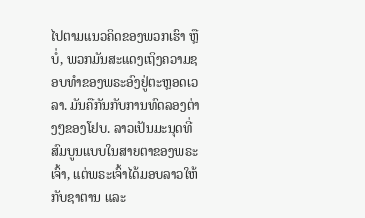ໄປຕາມແນວຄິດຂອງພວກເຮົາ ຫຼື ບໍ່, ພວກມັນສະແດງເຖິງຄວາມຊອບທຳຂອງພຣະອົງຢູ່ຕະຫຼອດເວລາ. ມັນຄືກັນກັບການທົດລອງຕ່າງໆຂອງໂຢບ. ລາວເປັນມະນຸດທີ່ສົມບູນແບບໃນສາຍຕາຂອງພຣະເຈົ້າ, ແຕ່ພຣະເຈົ້າໄດ້ມອບລາວໃຫ້ກັບຊາຕານ ແລະ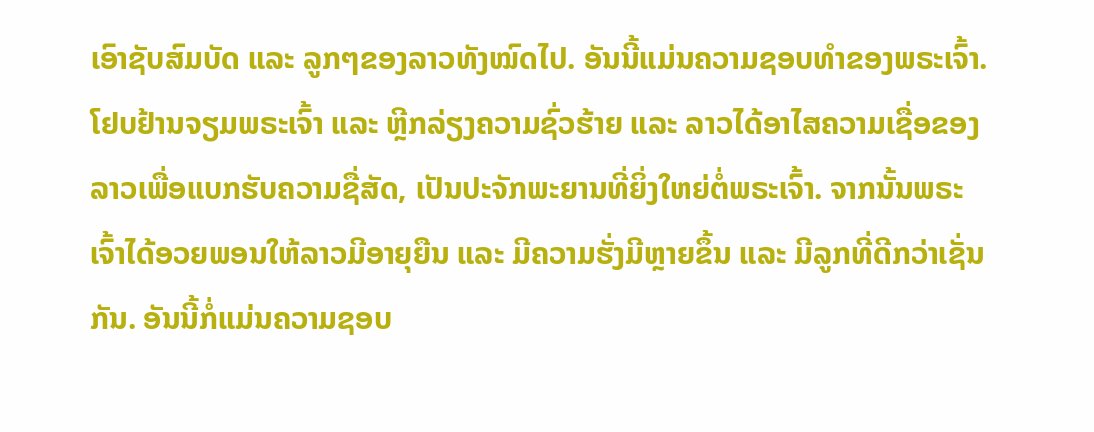ເອົາຊັບສົມບັດ ແລະ ລູກໆຂອງລາວທັງໝົດໄປ. ອັນນີ້ແມ່ນຄວາມຊອບທຳຂອງພຣະເຈົ້າ. ໂຢບຢ້ານຈຽມພຣະເຈົ້າ ແລະ ຫຼີກລ່ຽງຄວາມຊົ່ວຮ້າຍ ແລະ ລາວໄດ້ອາໄສຄວາມເຊື່ອຂອງລາວເພື່ອແບກຮັບຄວາມຊື່ສັດ, ເປັນປະຈັກພະຍານທີ່ຍິ່ງໃຫຍ່ຕໍ່ພຣະເຈົ້າ. ຈາກນັ້ນພຣະເຈົ້າໄດ້ອວຍພອນໃຫ້ລາວມີອາຍຸຍືນ ແລະ ມີຄວາມຮັ່ງມີຫຼາຍຂຶ້ນ ແລະ ມີລູກທີ່ດີກວ່າເຊັ່ນກັນ. ອັນນີ້ກໍ່ແມ່ນຄວາມຊອບ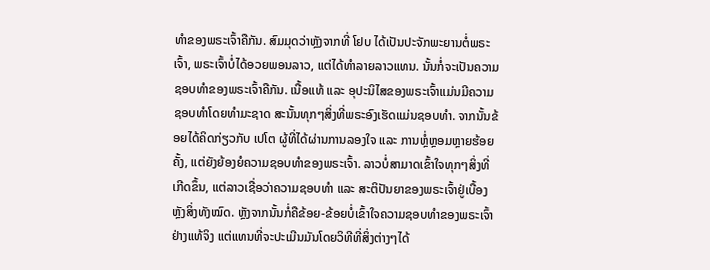ທໍາຂອງພຣະເຈົ້າຄືກັນ. ສົມມຸດວ່າຫຼັງຈາກທີ່ ໂຢບ ໄດ້ເປັນປະຈັກພະຍານຕໍ່ພຣະເຈົ້າ, ພຣະເຈົ້າບໍ່ໄດ້ອວຍພອນລາວ, ແຕ່ໄດ້ທໍາລາຍລາວແທນ. ນັ້ນກໍ່ຈະເປັນຄວາມຊອບທໍາຂອງພຣະເຈົ້າຄືກັນ. ເນື້ອແທ້ ແລະ ອຸປະນິໄສຂອງພຣະເຈົ້າແມ່ນມີຄວາມຊອບທໍາໂດຍທໍາມະຊາດ ສະນັ້ນທຸກໆສິ່ງທີ່ພຣະອົງເຮັດແມ່ນຊອບທໍາ. ຈາກນັ້ນຂ້ອຍໄດ້ຄິດກ່ຽວກັບ ເປໂຕ ຜູ້ທີ່ໄດ້ຜ່ານການລອງໃຈ ແລະ ການຫຼໍ່ຫຼອມຫຼາຍຮ້ອຍຄັ້ງ, ແຕ່ຍັງຍ້ອງຍໍຄວາມຊອບທໍາຂອງພຣະເຈົ້າ. ລາວບໍ່ສາມາດເຂົ້າໃຈທຸກໆສິ່ງທີ່ເກີດຂຶ້ນ, ແຕ່ລາວເຊື່ອວ່າຄວາມຊອບທໍາ ແລະ ສະຕິປັນຍາຂອງພຣະເຈົ້າຢູ່ເບື້ອງຫຼັງສິ່ງທັງໝົດ. ຫຼັງຈາກນັ້ນກໍ່ຄືຂ້ອຍ-ຂ້ອຍບໍ່ເຂົ້າໃຈຄວາມຊອບທໍາຂອງພຣະເຈົ້າຢ່າງແທ້ຈິງ ແຕ່ແທນທີ່ຈະປະເມີນມັນໂດຍວິທີທີ່ສິ່ງຕ່າງໆໄດ້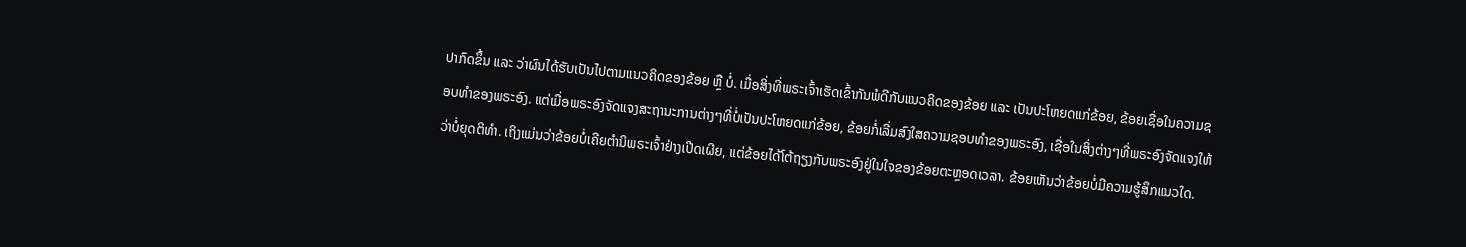ປາກົດຂຶ້ນ ແລະ ວ່າຜົນໄດ້ຮັບເປັນໄປຕາມແນວຄິດຂອງຂ້ອຍ ຫຼື ບໍ່. ເມື່ອສິ່ງທີ່ພຣະເຈົ້າເຮັດເຂົ້າກັນພໍດີກັບແນວຄິດຂອງຂ້ອຍ ແລະ ເປັນປະໂຫຍດແກ່ຂ້ອຍ, ຂ້ອຍເຊື່ອໃນຄວາມຊອບທໍາຂອງພຣະອົງ. ແຕ່ເມື່ອພຣະອົງຈັດແຈງສະຖານະການຕ່າງໆທີ່ບໍ່ເປັນປະໂຫຍດແກ່ຂ້ອຍ, ຂ້ອຍກໍ່ເລີ່ມສົງໃສຄວາມຊອບທໍາຂອງພຣະອົງ, ເຊື່ອໃນສິ່ງຕ່າງໆທີ່ພຣະອົງຈັດແຈງໃຫ້ວ່າບໍ່ຍຸດຕິທໍາ. ເຖິງແມ່ນວ່າຂ້ອຍບໍ່ເຄີຍຕໍານິພຣະເຈົ້າຢ່າງເປີດເຜີຍ, ແຕ່ຂ້ອຍໄດ້ໂຕ້ຖຽງກັບພຣະອົງຢູ່ໃນໃຈຂອງຂ້ອຍຕະຫຼອດເວລາ. ຂ້ອຍເຫັນວ່າຂ້ອຍບໍ່ມີຄວາມຮູ້ສຶກແນວໃດ.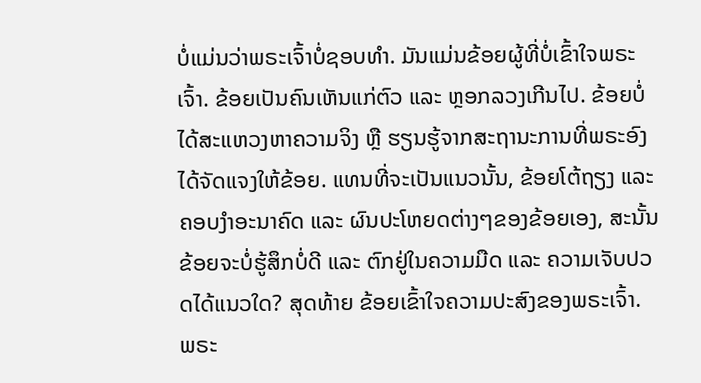ບໍ່ແມ່ນວ່າພຣະເຈົ້າບໍ່ຊອບທໍາ. ມັນແມ່ນຂ້ອຍຜູ້ທີ່ບໍ່ເຂົ້າໃຈພຣະເຈົ້າ. ຂ້ອຍເປັນຄົນເຫັນແກ່ຕົວ ແລະ ຫຼອກລວງເກີນໄປ. ຂ້ອຍບໍ່ໄດ້ສະແຫວງຫາຄວາມຈິງ ຫຼື ຮຽນຮູ້ຈາກສະຖານະການທີ່ພຣະອົງໄດ້ຈັດແຈງໃຫ້ຂ້ອຍ. ແທນທີ່ຈະເປັນແນວນັ້ນ, ຂ້ອຍໂຕ້ຖຽງ ແລະ ຄອບງໍາອະນາຄົດ ແລະ ຜົນປະໂຫຍດຕ່າງໆຂອງຂ້ອຍເອງ, ສະນັ້ນຂ້ອຍຈະບໍ່ຮູ້ສຶກບໍ່ດີ ແລະ ຕົກຢູ່ໃນຄວາມມືດ ແລະ ຄວາມເຈັບປວດໄດ້ແນວໃດ? ສຸດທ້າຍ ຂ້ອຍເຂົ້າໃຈຄວາມປະສົງຂອງພຣະເຈົ້າ. ພຣະ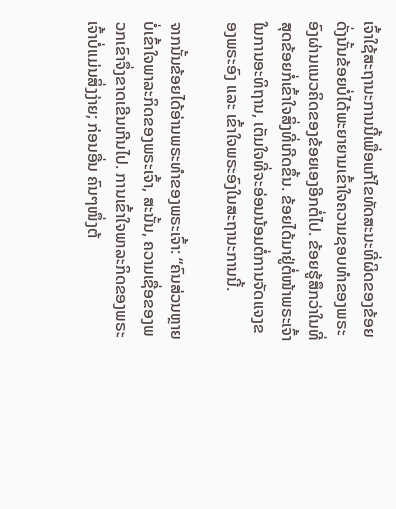ເຈົ້າໃຊ້ສະຖານະການນີ້ເພື່ອແກ້ໄຂທັດສະນະທີ່ຜິດຂອງຂ້ອຍ ດັ່ງນັ້ນຂ້ອຍບໍ່ໄດ້ພະຍາຍາມເຂົ້າໃຈຄວາມຊອບທໍາຂອງພຣະອົງຜ່ານແນວຄິດຂອງຂ້ອຍເອງອີກຕໍ່ໄປ. ຂ້ອຍຮູ້ສຶກວ່າໃນທີ່ສຸດຂ້ອຍກໍ່ເຂົ້າໃຈສິ່ງທີ່ເກີດຂຶ້ນ. ຂ້ອຍໄດ້ມາຢູ່ຕໍ່ໜ້າພຣະເຈົ້າໃນການອະທິຖານ, ເຕັມໃຈທີ່ຈະອ່ອນນ້ອມຕໍ່ການຈັດແຈງຂອງພຣະອົງ ແລະ ເຂົ້າໃຈພຣະອົງໃນສະຖານະການນີ້.

ຈາກນັ້ນຂ້ອຍໄດ້ອ່ານພຣະທໍາຂອງພຣະເຈົ້າ: “ຄົນສ່ວນຫຼາຍບໍ່ເຂົ້າໃຈພາລະກິດຂອງພຣະເຈົ້າ, ສະນັ້ນ, ຄວາມເຊື່ອຂອງພວກເຂົາຈຶ່ງຂາດເຂີນເກີນໄປ. ການເຂົ້າໃຈພາລະກິດຂອງພຣະເຈົ້າບໍ່ແມ່ນສິ່ງງ່າຍ; ກ່ອນອື່ນ ຄົນໆໜຶ່ງຕ້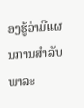ອງຮູ້ວ່າມີແຜນການສຳລັບພາລະ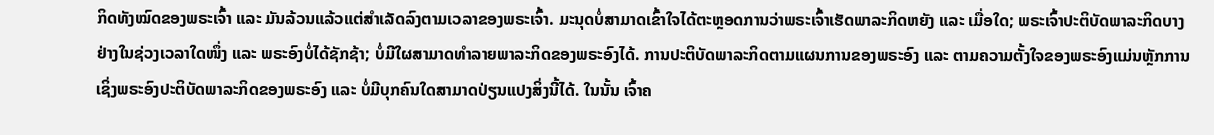ກິດທັງໝົດຂອງພຣະເຈົ້າ ແລະ ມັນລ້ວນແລ້ວແຕ່ສຳເລັດລົງຕາມເວລາຂອງພຣະເຈົ້າ. ມະນຸດບໍ່ສາມາດເຂົ້າໃຈໄດ້ຕະຫຼອດການວ່າພຣະເຈົ້າເຮັດພາລະກິດຫຍັງ ແລະ ເມື່ອໃດ; ພຣະເຈົ້າປະຕິບັດພາລະກິດບາງຢ່າງໃນຊ່ວງເວລາໃດໜຶ່ງ ແລະ ພຣະອົງບໍ່ໄດ້ຊັກຊ້າ; ບໍ່ມີໃຜສາມາດທຳລາຍພາລະກິດຂອງພຣະອົງໄດ້. ການປະຕິບັດພາລະກິດຕາມແຜນການຂອງພຣະອົງ ແລະ ຕາມຄວາມຕັ້ງໃຈຂອງພຣະອົງແມ່ນຫຼັກການເຊິ່ງພຣະອົງປະຕິບັດພາລະກິດຂອງພຣະອົງ ແລະ ບໍ່ມີບຸກຄົນໃດສາມາດປ່ຽນແປງສິ່ງນີ້ໄດ້. ໃນນັ້ນ ເຈົ້າຄ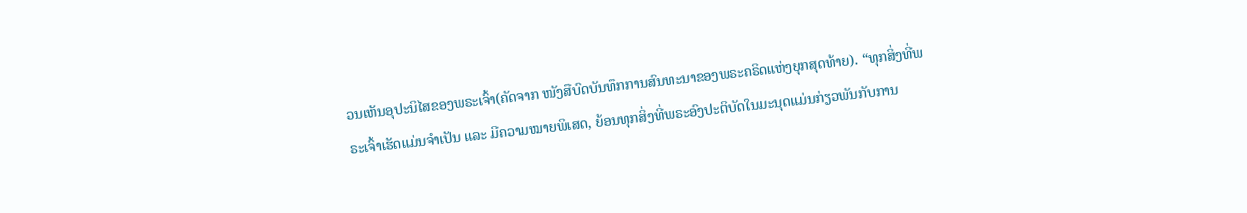ວນເຫັນອຸປະນິໄສຂອງພຣະເຈົ້າ(ຄັດຈາກ ໜັງສືບົດບັນທຶກການສົນທະນາຂອງພຣະຄຣິດແຫ່ງຍຸກສຸດທ້າຍ). “ທຸກສິ່ງທີ່ພຣະເຈົ້າເຮັດແມ່ນຈຳເປັນ ແລະ ມີຄວາມໝາຍພິເສດ, ຍ້ອນທຸກສິ່ງທີ່ພຣະອົງປະຕິບັດໃນມະນຸດແມ່ນກ່ຽວພັນກັບການ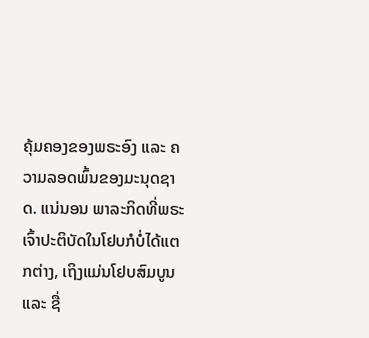ຄຸ້ມຄອງຂອງພຣະອົງ ແລະ ຄວາມລອດພົ້ນຂອງມະນຸດຊາດ. ແນ່ນອນ ພາລະກິດທີ່ພຣະເຈົ້າປະຕິບັດໃນໂຢບກໍບໍ່ໄດ້ແຕກຕ່າງ, ເຖິງແມ່ນໂຢບສົມບູນ ແລະ ຊື່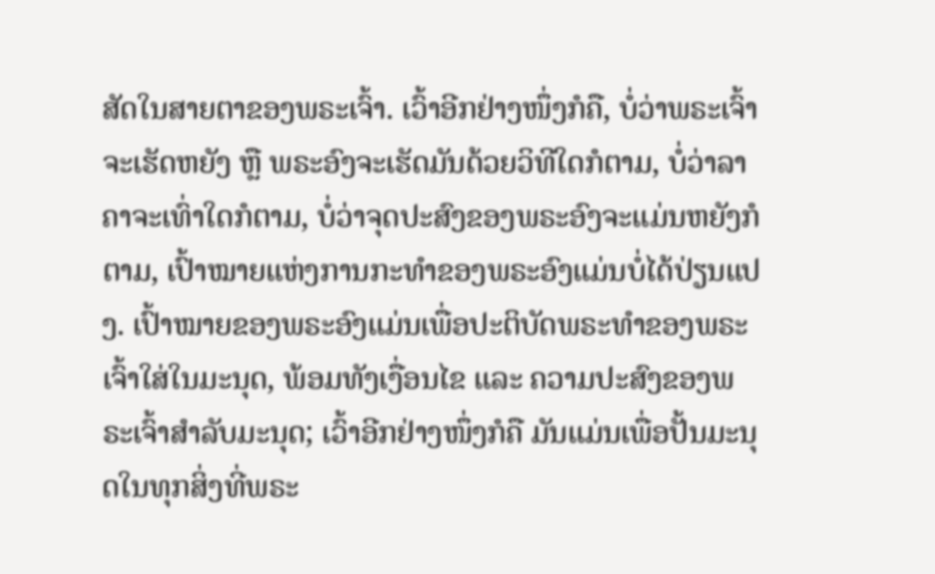ສັດໃນສາຍຕາຂອງພຣະເຈົ້າ. ເວົ້າອີກຢ່າງໜຶ່ງກໍຄື, ບໍ່ວ່າພຣະເຈົ້າຈະເຮັດຫຍັງ ຫຼື ພຣະອົງຈະເຮັດມັນດ້ວຍວິທີໃດກໍຕາມ, ບໍ່ວ່າລາຄາຈະເທົ່າໃດກໍຕາມ, ບໍ່ວ່າຈຸດປະສົງຂອງພຣະອົງຈະແມ່ນຫຍັງກໍຕາມ, ເປົ້າໝາຍແຫ່ງການກະທຳຂອງພຣະອົງແມ່ນບໍ່ໄດ້ປ່ຽນແປງ. ເປົ້າໝາຍຂອງພຣະອົງແມ່ນເພື່ອປະຕິບັດພຣະທຳຂອງພຣະເຈົ້າໃສ່ໃນມະນຸດ, ພ້ອມທັງເງື່ອນໄຂ ແລະ ຄວາມປະສົງຂອງພຣະເຈົ້າສຳລັບມະນຸດ; ເວົ້າອີກຢ່າງໜຶ່ງກໍຄື ມັນແມ່ນເພື່ອປັ້ນມະນຸດໃນທຸກສິ່ງທີ່ພຣະ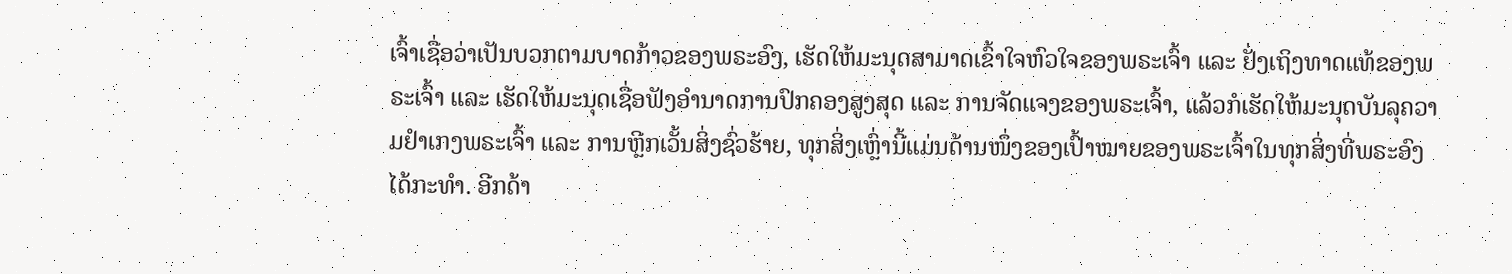ເຈົ້າເຊື່ອວ່າເປັນບວກຕາມບາດກ້າວຂອງພຣະອົງ, ເຮັດໃຫ້ມະນຸດສາມາດເຂົ້າໃຈຫົວໃຈຂອງພຣະເຈົ້າ ແລະ ຢັ່ງເຖິງທາດແທ້ຂອງພຣະເຈົ້າ ແລະ ເຮັດໃຫ້ມະນຸດເຊື່ອຟັງອຳນາດການປົກຄອງສູງສຸດ ແລະ ການຈັດແຈງຂອງພຣະເຈົ້າ, ແລ້ວກໍເຮັດໃຫ້ມະນຸດບັນລຸຄວາມຢຳເກງພຣະເຈົ້າ ແລະ ການຫຼີກເວັ້ນສິ່ງຊົ່ວຮ້າຍ, ທຸກສິ່ງເຫຼົ່ານີ້ແມ່ນດ້ານໜຶ່ງຂອງເປົ້າໝາຍຂອງພຣະເຈົ້າໃນທຸກສິ່ງທີ່ພຣະອົງໄດ້ກະທຳ. ອີກດ້າ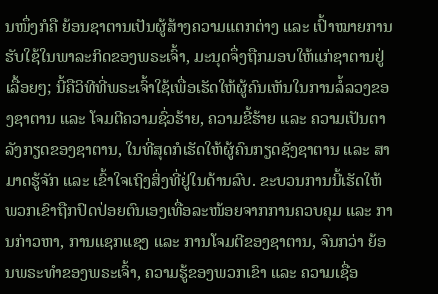ນໜຶ່ງກໍຄື ຍ້ອນຊາຕານເປັນຜູ້ສ້າງຄວາມແຕກຕ່າງ ແລະ ເປົ້າໝາຍການຮັບໃຊ້ໃນພາລະກິດຂອງພຣະເຈົ້າ, ມະນຸດຈຶ່ງຖືກມອບໃຫ້ແກ່ຊາຕານຢູ່ເລື້ອຍໆ; ນີ້ຄືວິທີທີ່ພຣະເຈົ້າໃຊ້ເພື່ອເຮັດໃຫ້ຜູ້ຄົນເຫັນໃນການລໍ້ລວງຂອງຊາຕານ ແລະ ໂຈມຕີຄວາມຊົ່ວຮ້າຍ, ຄວາມຂີ້ຮ້າຍ ແລະ ຄວາມເປັນຕາລັງກຽດຂອງຊາຕານ, ໃນທີ່ສຸດກໍເຮັດໃຫ້ຜູ້ຄົນກຽດຊັງຊາຕານ ແລະ ສາມາດຮູ້ຈັກ ແລະ ເຂົ້າໃຈເຖິງສິ່ງທີ່ຢູ່ໃນດ້ານລົບ. ຂະບວນການນີ້ເຮັດໃຫ້ພວກເຂົາຖືກປົດປ່ອຍຕົນເອງເທື່ອລະໜ້ອຍຈາກການຄວບຄຸມ ແລະ ການກ່າວຫາ, ການແຊກແຊງ ແລະ ການໂຈມຕີຂອງຊາຕານ, ຈົນກວ່າ ຍ້ອນພຣະທໍາຂອງພຣະເຈົ້າ, ຄວາມຮູ້ຂອງພວກເຂົາ ແລະ ຄວາມເຊື່ອ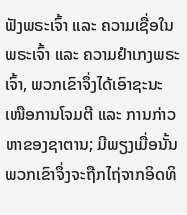ຟັງພຣະເຈົ້າ ແລະ ຄວາມເຊື່ອໃນພຣະເຈົ້າ ແລະ ຄວາມຢຳເກງພຣະເຈົ້າ, ພວກເຂົາຈຶ່ງໄດ້ເອົາຊະນະເໜືອການໂຈມຕີ ແລະ ການກ່າວຫາຂອງຊາຕານ; ມີພຽງເມື່ອນັ້ນ ພວກເຂົາຈຶ່ງຈະຖືກໄຖ່ຈາກອິດທິ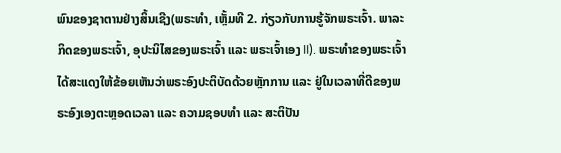ພົນຂອງຊາຕານຢ່າງສິ້ນເຊີງ(ພຣະທຳ, ເຫຼັ້ມທີ 2. ກ່ຽວກັບການຮູ້ຈັກພຣະເຈົ້າ. ພາລະກິດຂອງພຣະເຈົ້າ, ອຸປະນິໄສຂອງພຣະເຈົ້າ ແລະ ພຣະເຈົ້າເອງ II). ພຣະທໍາຂອງພຣະເຈົ້າໄດ້ສະແດງໃຫ້ຂ້ອຍເຫັນວ່າພຣະອົງປະຕິບັດດ້ວຍຫຼັກການ ແລະ ຢູ່ໃນເວລາທີ່ດີຂອງພຣະອົງເອງຕະຫຼອດເວລາ ແລະ ຄວາມຊອບທໍາ ແລະ ສະຕິປັນ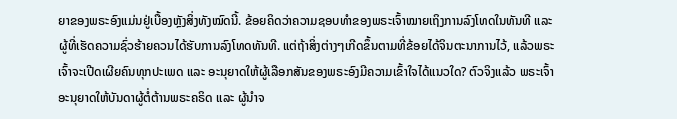ຍາຂອງພຣະອົງແມ່ນຢູ່ເບື້ອງຫຼັງສິ່ງທັງໝົດນີ້. ຂ້ອຍຄິດວ່າຄວາມຊອບທຳຂອງພຣະເຈົ້າໝາຍເຖິງການລົງໂທດໃນທັນທີ ແລະ ຜູ້ທີ່ເຮັດຄວາມຊົ່ວຮ້າຍຄວນໄດ້ຮັບການລົງໂທດທັນທີ. ແຕ່ຖ້າສິ່ງຕ່າງໆເກີດຂຶ້ນຕາມທີ່ຂ້ອຍໄດ້ຈິນຕະນາການໄວ້, ແລ້ວພຣະເຈົ້າຈະເປີດເຜີຍຄົນທຸກປະເພດ ແລະ ອະນຸຍາດໃຫ້ຜູ້ເລືອກສັນຂອງພຣະອົງມີຄວາມເຂົ້າໃຈໄດ້ແນວໃດ? ຕົວຈິງແລ້ວ ພຣະເຈົ້າອະນຸຍາດໃຫ້ບັນດາຜູ້ຕໍ່ຕ້ານພຣະຄຣິດ ແລະ ຜູ້ນໍາຈ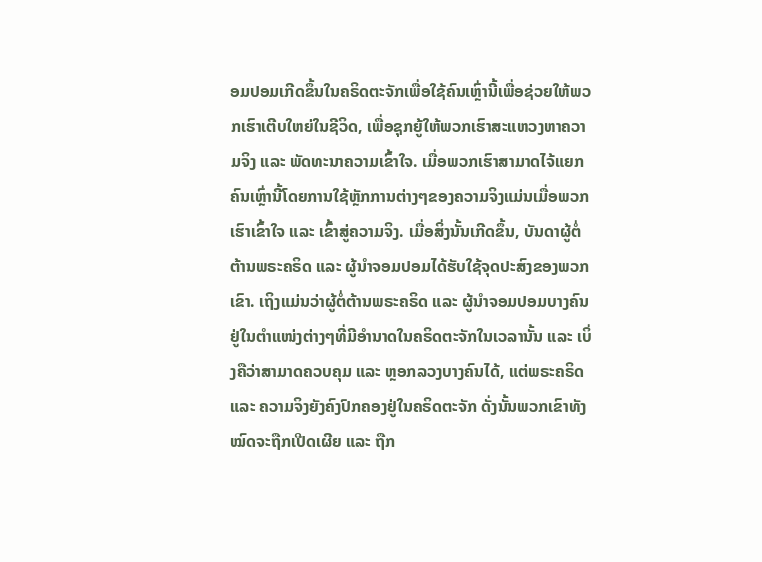ອມປອມເກີດຂຶ້ນໃນຄຣິດຕະຈັກເພື່ອໃຊ້ຄົນເຫຼົ່ານີ້ເພື່ອຊ່ວຍໃຫ້ພວກເຮົາເຕີບໃຫຍ່ໃນຊີວິດ, ເພື່ອຊຸກຍູ້ໃຫ້ພວກເຮົາສະແຫວງຫາຄວາມຈິງ ແລະ ພັດທະນາຄວາມເຂົ້າໃຈ. ເມື່ອພວກເຮົາສາມາດໄຈ້ແຍກຄົນເຫຼົ່ານີ້ໂດຍການໃຊ້ຫຼັກການຕ່າງໆຂອງຄວາມຈິງແມ່ນເມື່ອພວກເຮົາເຂົ້າໃຈ ແລະ ເຂົ້າສູ່ຄວາມຈິງ. ເມື່ອສິ່ງນັ້ນເກີດຂຶ້ນ, ບັນດາຜູ້ຕໍ່ຕ້ານພຣະຄຣິດ ແລະ ຜູ້ນໍາຈອມປອມໄດ້ຮັບໃຊ້ຈຸດປະສົງຂອງພວກເຂົາ. ເຖິງແມ່ນວ່າຜູ້ຕໍ່ຕ້ານພຣະຄຣິດ ແລະ ຜູ້ນໍາຈອມປອມບາງຄົນຢູ່ໃນຕໍາແໜ່ງຕ່າງໆທີ່ມີອໍານາດໃນຄຣິດຕະຈັກໃນເວລານັ້ນ ແລະ ເບິ່ງຄືວ່າສາມາດຄວບຄຸມ ແລະ ຫຼອກລວງບາງຄົນໄດ້, ແຕ່ພຣະຄຣິດ ແລະ ຄວາມຈິງຍັງຄົງປົກຄອງຢູ່ໃນຄຣິດຕະຈັກ ດັ່ງນັ້ນພວກເຂົາທັງໝົດຈະຖືກເປີດເຜີຍ ແລະ ຖືກ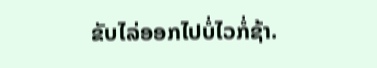ຂັບໄລ່ອອກໄປບໍ່ໄວກໍ່ຊ້າ.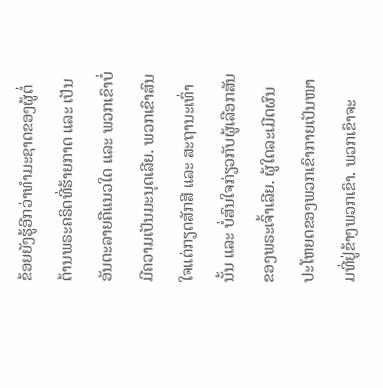ຂ້ອຍຍັງຮູ້ອີກວ່າທຳມະຊາດຂອງຜູ້ຕໍ່ຕ້ານພຣະຄຣິດທີ່ຮ້າຍກາດ ແລະ ເປັນອັນຕະລາຍຄືແນວໃດ ແລະ ພວກເຂົາບໍ່ມີຄວາມເປັນມະນຸດເລີຍ. ພວກເຂົາສົນໃຈແຕ່ກຽດສັກສີ ແລະ ສະຖານະເທົ່ານັ້ນ ແລະ ບໍ່ສົນໃຈກ່ຽວກັບຜູ້ເລືອກສັນຂອງພຣະເຈົ້າເລີຍ. ຜູ້ໃດລະເມີດຜົນປະໂຫຍດຂອງພວກເຂົາກາຍເປັນໜາມທີ່ຢູ່ຂ້າງພວກເຂົາ. ພວກເຂົາຈະ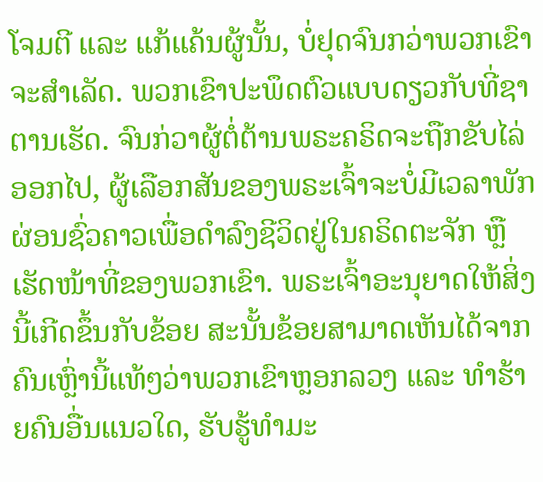ໂຈມຕີ ແລະ ແກ້ແຄ້ນຜູ້ນັ້ນ, ບໍ່ຢຸດຈົນກວ່າພວກເຂົາຈະສໍາເລັດ. ພວກເຂົາປະພຶດຕົວແບບດຽວກັບທີ່ຊາຕານເຮັດ. ຈົນກ່ວາຜູ້ຕໍ່ຕ້ານພຣະຄຣິດຈະຖືກຂັບໄລ່ອອກໄປ, ຜູ້ເລືອກສັນຂອງພຣະເຈົ້າຈະບໍ່ມີເວລາພັກຜ່ອນຊົ່ວຄາວເພື່ອດໍາລົງຊີວິດຢູ່ໃນຄຣິດຕະຈັກ ຫຼື ເຮັດໜ້າທີ່ຂອງພວກເຂົາ. ພຣະເຈົ້າອະນຸຍາດໃຫ້ສິ່ງນີ້ເກີດຂຶ້ນກັບຂ້ອຍ ສະນັ້ນຂ້ອຍສາມາດເຫັນໄດ້ຈາກຄົນເຫຼົ່ານີ້ແທ້ໆວ່າພວກເຂົາຫຼອກລວງ ແລະ ທໍາຮ້າຍຄົນອື່ນແນວໃດ, ຮັບຮູ້ທຳມະ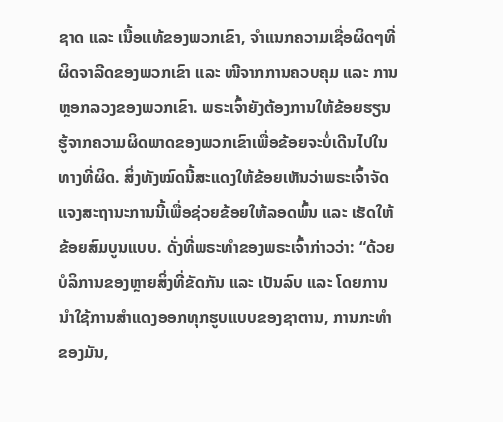ຊາດ ແລະ ເນື້ອແທ້ຂອງພວກເຂົາ, ຈຳແນກຄວາມເຊື່ອຜິດໆທີ່ຜິດຈາລີດຂອງພວກເຂົາ ແລະ ໜີຈາກການຄວບຄຸມ ແລະ ການຫຼອກລວງຂອງພວກເຂົາ. ພຣະເຈົ້າຍັງຕ້ອງການໃຫ້ຂ້ອຍຮຽນຮູ້ຈາກຄວາມຜິດພາດຂອງພວກເຂົາເພື່ອຂ້ອຍຈະບໍ່ເດີນໄປໃນທາງທີ່ຜິດ. ສິ່ງທັງໝົດນີ້ສະແດງໃຫ້ຂ້ອຍເຫັນວ່າພຣະເຈົ້າຈັດແຈງສະຖານະການນີ້ເພື່ອຊ່ວຍຂ້ອຍໃຫ້ລອດພົ້ນ ແລະ ເຮັດໃຫ້ຂ້ອຍສົມບູນແບບ. ດັ່ງທີ່ພຣະທໍາຂອງພຣະເຈົ້າກ່າວວ່າ: “ດ້ວຍບໍລິການຂອງຫຼາຍສິ່ງທີ່ຂັດກັນ ແລະ ເປັນລົບ ແລະ ໂດຍການນໍາໃຊ້ການສຳແດງອອກທຸກຮູບແບບຂອງຊາຕານ, ການກະທຳຂອງມັນ,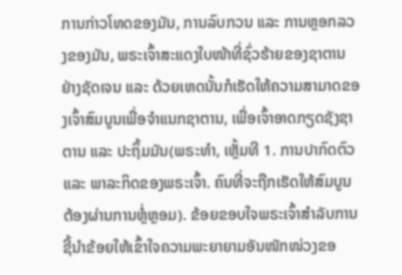ການກ່າວໂທດຂອງມັນ, ການລົບກວນ ແລະ ການຫຼອກລວງຂອງມັນ, ພຣະເຈົ້າສະແດງໃບໜ້າທີ່ຊົ່ວຮ້າຍຂອງຊາຕານຢ່າງຊັດເຈນ ແລະ ດ້ວຍເຫດນັ້ນກໍເຮັດໃຫ້ຄວາມສາມາດຂອງເຈົ້າສົມບູນເພື່ອຈຳແນກຊາຕານ, ເພື່ອເຈົ້າອາດກຽດຊັງຊາຕານ ແລະ ປະຖິ້ມມັນ(ພຣະທຳ, ເຫຼັ້ມທີ 1. ການປາກົດຕົວ ແລະ ພາລະກິດຂອງພຣະເຈົ້າ. ຄົນທີ່ຈະຖືກເຮັດໃຫ້ສົມບູນຕ້ອງຜ່ານການຫຼໍ່ຫຼອມ). ຂ້ອຍຂອບໃຈພຣະເຈົ້າສໍາລັບການຊີ້ນໍາຂ້ອຍໃຫ້ເຂົ້າໃຈຄວາມພະຍາຍາມອັນໜັກໜ່ວງຂອ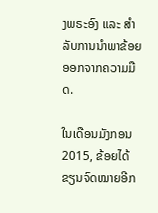ງພຣະອົງ ແລະ ສໍາລັບການນໍາພາຂ້ອຍອອກຈາກຄວາມມືດ.

ໃນເດືອນມັງກອນ 2015, ຂ້ອຍໄດ້ຂຽນຈົດໝາຍອີກ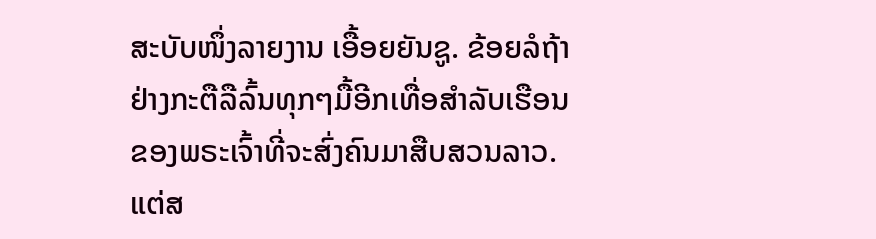ສະບັບໜຶ່ງລາຍງານ ເອື້ອຍຍັນຊູ. ຂ້ອຍລໍຖ້າຢ່າງກະຕືລືລົ້ນທຸກໆມື້ອີກເທື່ອສໍາລັບເຮືອນຂອງພຣະເຈົ້າທີ່ຈະສົ່ງຄົນມາສືບສວນລາວ. ແຕ່ສ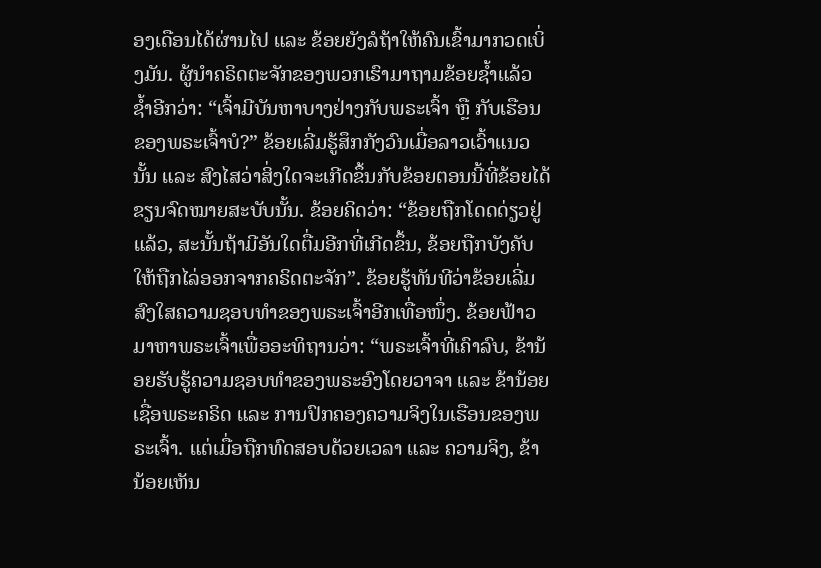ອງເດືອນໄດ້ຜ່ານໄປ ແລະ ຂ້ອຍຍັງລໍຖ້າໃຫ້ຄົນເຂົ້າມາກວດເບິ່ງມັນ. ຜູ້ນໍາຄຣິດຕະຈັກຂອງພວກເຮົາມາຖາມຂ້ອຍຊໍ້າແລ້ວຊໍ້າອີກວ່າ: “ເຈົ້າມີບັນຫາບາງຢ່າງກັບພຣະເຈົ້າ ຫຼື ກັບເຮືອນຂອງພຣະເຈົ້າບໍ?” ຂ້ອຍເລີ່ມຮູ້ສຶກກັງວົນເມື່ອລາວເວົ້າແນວນັ້ນ ແລະ ສົງໄສວ່າສິ່ງໃດຈະເກີດຂຶ້ນກັບຂ້ອຍຕອນນີ້ທີ່ຂ້ອຍໄດ້ຂຽນຈົດໝາຍສະບັບນັ້ນ. ຂ້ອຍຄິດວ່າ: “ຂ້ອຍຖືກໂດດດ່ຽວຢູ່ແລ້ວ, ສະນັ້ນຖ້າມີອັນໃດຕື່ມອີກທີ່ເກີດຂຶ້ນ, ຂ້ອຍຖືກບັງຄັບໃຫ້ຖືກໄລ່ອອກຈາກຄຣິດຕະຈັກ”. ຂ້ອຍຮູ້ທັນທີວ່າຂ້ອຍເລີ່ມສົງໃສຄວາມຊອບທໍາຂອງພຣະເຈົ້າອີກເທື່ອໜຶ່ງ. ຂ້ອຍຟ້າວມາຫາພຣະເຈົ້າເພື່ອອະທິຖານວ່າ: “ພຣະເຈົ້າທີ່ເຄົາລົບ, ຂ້ານ້ອຍຮັບຮູ້ຄວາມຊອບທໍາຂອງພຣະອົງໂດຍວາຈາ ແລະ ຂ້ານ້ອຍເຊື່ອພຣະຄຣິດ ແລະ ການປົກຄອງຄວາມຈິງໃນເຮືອນຂອງພຣະເຈົ້າ. ແຕ່ເມື່ອຖືກທົດສອບດ້ວຍເວລາ ແລະ ຄວາມຈິງ, ຂ້ານ້ອຍເຫັນ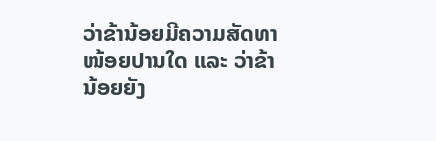ວ່າຂ້ານ້ອຍມີຄວາມສັດທາໜ້ອຍປານໃດ ແລະ ວ່າຂ້ານ້ອຍຍັງ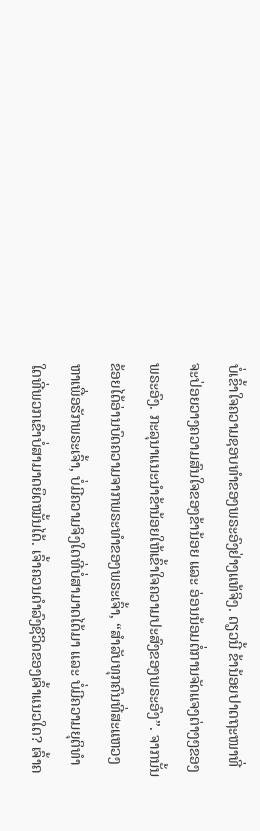ບໍ່ເຂົ້າໃຈຄວາມຊອບທໍາຂອງພຣະອົງຢ່າງແທ້ຈິງ. ດຽວນີ້ ຂ້ານ້ອຍປາດຖະໜາທີ່ຈະປ່ອຍວາງຄວາມສົນໃຈຂອງຂ້ານ້ອຍ ແລະ ອ່ອນນ້ອມຕໍ່ການຈັດແຈງຕ່າງໆຂອງພຣະອົງ. ກະລຸນາແນະນຳຂ້ານ້ອຍໃຫ້ເຂົ້າໃຈຄວາມປະສົງຂອງພຣະອົງ”. ຈາກນັ້ນ ຂ້ອຍໄດ້ອ່ານບົດຄວາມຈາກພຣະທໍາຂອງພຣະເຈົ້າ, “ສຳລັບທຸກຄົນທີ່ສະແຫວງຫາເພື່ອຮັກພຣະເຈົ້າ, ບໍ່ມີຄວາມຈິງໃດທີ່ບໍ່ສາມາດໄດ້ມາ ແລະ ບໍ່ມີຄວາມຍຸຕິທຳໃດທີ່ພວກເຂົາບໍ່ສາມາດຍຶດໝັ້ນໄດ້. ເຈົ້າຄວນດຳລົງຊີວິດຂອງເຈົ້າແນວໃດ? ເຈົ້າຄ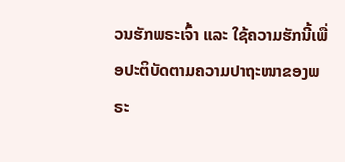ວນຮັກພຣະເຈົ້າ ແລະ ໃຊ້ຄວາມຮັກນີ້ເພື່ອປະຕິບັດຕາມຄວາມປາຖະໜາຂອງພຣະ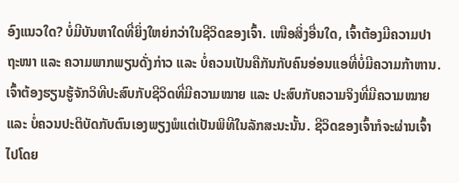ອົງແນວໃດ? ບໍ່ມີບັນຫາໃດທີ່ຍິ່ງໃຫຍ່ກວ່າໃນຊີວິດຂອງເຈົ້າ. ເໜືອສິ່ງອື່ນໃດ, ເຈົ້າຕ້ອງມີຄວາມປາຖະໜາ ແລະ ຄວາມພາກພຽນດັ່ງກ່າວ ແລະ ບໍ່ຄວນເປັນຄືກັນກັບຄົນອ່ອນແອທີ່ບໍ່ມີຄວາມກ້າຫານ. ເຈົ້າຕ້ອງຮຽນຮູ້ຈັກວິທີປະສົບກັບຊີວິດທີ່ມີຄວາມໝາຍ ແລະ ປະສົບກັບຄວາມຈິງທີ່ມີຄວາມໝາຍ ແລະ ບໍ່ຄວນປະຕິບັດກັບຕົນເອງພຽງພໍແຕ່ເປັນພິທີໃນລັກສະນະນັ້ນ. ຊີວິດຂອງເຈົ້າກໍຈະຜ່ານເຈົ້າໄປໂດຍ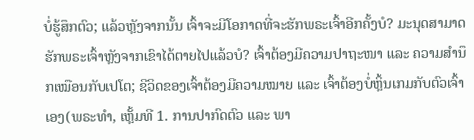ບໍ່ຮູ້ສຶກຕົວ; ແລ້ວຫຼັງຈາກນັ້ນ ເຈົ້າຈະມີໂອກາດທີ່ຈະຮັກພຣະເຈົ້າອີກຄັ້ງບໍ? ມະນຸດສາມາດຮັກພຣະເຈົ້າຫຼັງຈາກເຂົາໄດ້ຕາຍໄປແລ້ວບໍ? ເຈົ້າຕ້ອງມີຄວາມປາຖະໜາ ແລະ ຄວາມສຳນຶກເໝືອນກັບເປໂຕ; ຊີວິດຂອງເຈົ້າຕ້ອງມີຄວາມໝາຍ ແລະ ເຈົ້າຕ້ອງບໍ່ຫຼິ້ນເກມກັບຕົວເຈົ້າເອງ(ພຣະທຳ, ເຫຼັ້ມທີ 1. ການປາກົດຕົວ ແລະ ພາ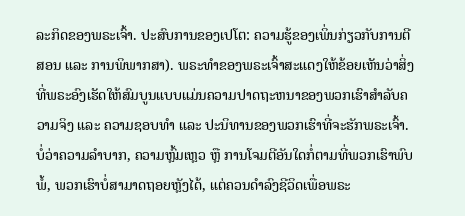ລະກິດຂອງພຣະເຈົ້າ. ປະສົບການຂອງເປໂຕ: ຄວາມຮູ້ຂອງເພິ່ນກ່ຽວກັບການຕີສອນ ແລະ ການພິພາກສາ). ພຣະທໍາຂອງພຣະເຈົ້າສະແດງໃຫ້ຂ້ອຍເຫັນວ່າສິ່ງທີ່ພຣະອົງເຮັດໃຫ້ສົມບູນແບບແມ່ນຄວາມປາດຖະຫນາຂອງພວກເຮົາສໍາລັບຄວາມຈິງ ແລະ ຄວາມຊອບທໍາ ແລະ ປະນິທານຂອງພວກເຮົາທີ່ຈະຮັກພຣະເຈົ້າ. ບໍ່ວ່າຄວາມລໍາບາກ, ຄວາມຫຼົ້ມເຫຼວ ຫຼື ການໂຈມຕີອັນໃດກໍ່ຕາມທີ່ພວກເຮົາພົບພໍ້, ພວກເຮົາບໍ່ສາມາດຖອຍຫຼັງໄດ້, ແຕ່ຄວນດໍາລົງຊີວິດເພື່ອພຣະ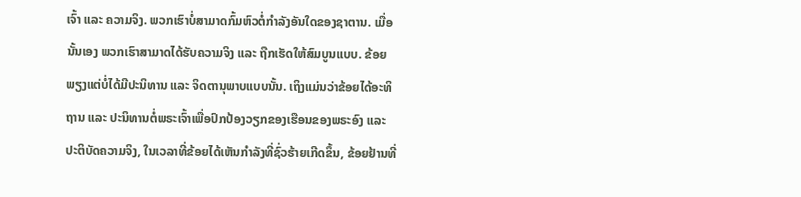ເຈົ້າ ແລະ ຄວາມຈິງ. ພວກເຮົາບໍ່ສາມາດກົ້ມຫົວຕໍ່ກຳລັງອັນໃດຂອງຊາຕານ. ເມື່ອນັ້ນເອງ ພວກເຮົາສາມາດໄດ້ຮັບຄວາມຈິງ ແລະ ຖືກເຮັດໃຫ້ສົມບູນແບບ. ຂ້ອຍພຽງແຕ່ບໍ່ໄດ້ມີປະນິທານ ແລະ ຈິດຕານຸພາບແບບນັ້ນ. ເຖິງແມ່ນວ່າຂ້ອຍໄດ້ອະທິຖານ ແລະ ປະນິທານຕໍ່ພຣະເຈົ້າເພື່ອປົກປ້ອງວຽກຂອງເຮືອນຂອງພຣະອົງ ແລະ ປະຕິບັດຄວາມຈິງ, ໃນເວລາທີ່ຂ້ອຍໄດ້ເຫັນກໍາລັງທີ່ຊົ່ວຮ້າຍເກີດຂຶ້ນ, ຂ້ອຍຢ້ານທີ່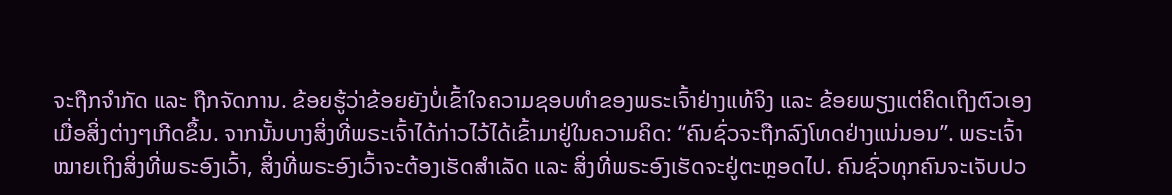ຈະຖືກຈໍາກັດ ແລະ ຖືກຈັດການ. ຂ້ອຍຮູ້ວ່າຂ້ອຍຍັງບໍ່ເຂົ້າໃຈຄວາມຊອບທໍາຂອງພຣະເຈົ້າຢ່າງແທ້ຈິງ ແລະ ຂ້ອຍພຽງແຕ່ຄິດເຖິງຕົວເອງເມື່ອສິ່ງຕ່າງໆເກີດຂຶ້ນ. ຈາກນັ້ນບາງສິ່ງທີ່ພຣະເຈົ້າໄດ້ກ່າວໄວ້ໄດ້ເຂົ້າມາຢູ່ໃນຄວາມຄິດ: “ຄົນຊົ່ວຈະຖືກລົງໂທດຢ່າງແນ່ນອນ”. ພຣະເຈົ້າໝາຍເຖິງສິ່ງທີ່ພຣະອົງເວົ້າ, ສິ່ງທີ່ພຣະອົງເວົ້າຈະຕ້ອງເຮັດສຳເລັດ ແລະ ສິ່ງທີ່ພຣະອົງເຮັດຈະຢູ່ຕະຫຼອດໄປ. ຄົນຊົ່ວທຸກຄົນຈະເຈັບປວ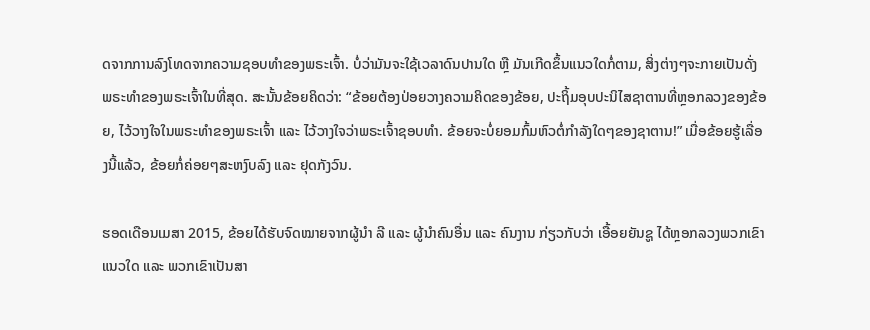ດຈາກການລົງໂທດຈາກຄວາມຊອບທໍາຂອງພຣະເຈົ້າ. ບໍ່ວ່າມັນຈະໃຊ້ເວລາດົນປານໃດ ຫຼື ມັນເກີດຂຶ້ນແນວໃດກໍ່ຕາມ, ສິ່ງຕ່າງໆຈະກາຍເປັນດັ່ງພຣະທໍາຂອງພຣະເຈົ້າໃນທີ່ສຸດ. ສະນັ້ນຂ້ອຍຄິດວ່າ: “ຂ້ອຍຕ້ອງປ່ອຍວາງຄວາມຄິດຂອງຂ້ອຍ, ປະຖິ້ມອຸບປະນິໄສຊາຕານທີ່ຫຼອກລວງຂອງຂ້ອຍ, ໄວ້ວາງໃຈໃນພຣະທໍາຂອງພຣະເຈົ້າ ແລະ ໄວ້ວາງໃຈວ່າພຣະເຈົ້າຊອບທໍາ. ຂ້ອຍຈະບໍ່ຍອມກົ້ມຫົວຕໍ່ກໍາລັງໃດໆຂອງຊາຕານ!” ເມື່ອຂ້ອຍຮູ້ເລື່ອງນີ້ແລ້ວ, ຂ້ອຍກໍ່ຄ່ອຍໆສະຫງົບລົງ ແລະ ຢຸດກັງວົນ.

ຮອດເດືອນເມສາ 2015, ຂ້ອຍໄດ້ຮັບຈົດໝາຍຈາກຜູ້ນໍາ ລີ ແລະ ຜູ້ນໍາຄົນອື່ນ ແລະ ຄົນງານ ກ່ຽວກັບວ່າ ເອື້ອຍຍັນຊູ ໄດ້ຫຼອກລວງພວກເຂົາແນວໃດ ແລະ ພວກເຂົາເປັນສາ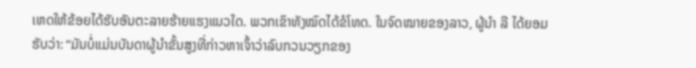ເຫດໃຫ້ຂ້ອຍໄດ້ຮັບອັນຕະລາຍຮ້າຍແຮງແນວໃດ. ພວກເຂົາທັງໝົດໄດ້ຂໍໂທດ. ໃນຈົດໝາຍຂອງລາວ, ຜູ້ນຳ ລີ ໄດ້ຍອມຮັບວ່າ: “ມັນບໍ່ແມ່ນບັນດາຜູ້ນຳຂັ້ນສູງທີ່ກ່າວຫາເຈົ້າວ່າລົບກວນວຽກຂອງ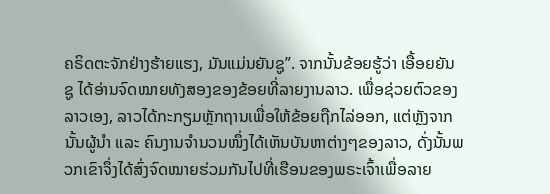ຄຣິດຕະຈັກຢ່າງຮ້າຍແຮງ, ມັນແມ່ນຍັນຊູ”. ຈາກນັ້ນຂ້ອຍຮູ້ວ່າ ເອື້ອຍຍັນຊູ ໄດ້ອ່ານຈົດໝາຍທັງສອງຂອງຂ້ອຍທີ່ລາຍງານລາວ. ເພື່ອຊ່ວຍຕົວຂອງລາວເອງ, ລາວໄດ້ກະກຽມຫຼັກຖານເພື່ອໃຫ້ຂ້ອຍຖືກໄລ່ອອກ, ແຕ່ຫຼັງຈາກນັ້ນຜູ້ນໍາ ແລະ ຄົນງານຈໍານວນໜຶ່ງໄດ້ເຫັນບັນຫາຕ່າງໆຂອງລາວ, ດັ່ງນັ້ນພວກເຂົາຈຶ່ງໄດ້ສົ່ງຈົດໝາຍຮ່ວມກັນໄປທີ່ເຮືອນຂອງພຣະເຈົ້າເພື່ອລາຍ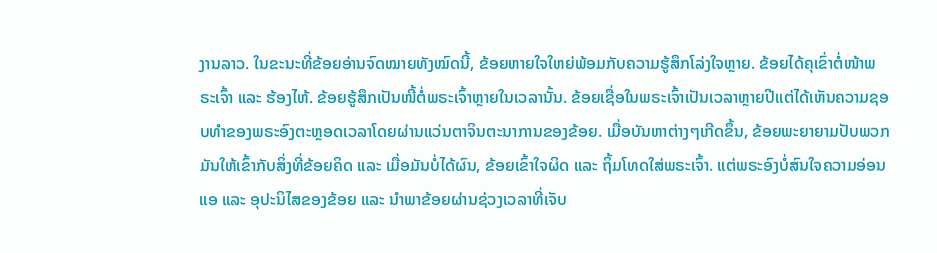ງານລາວ. ໃນຂະນະທີ່ຂ້ອຍອ່ານຈົດໝາຍທັງໝົດນີ້, ຂ້ອຍຫາຍໃຈໃຫຍ່ພ້ອມກັບຄວາມຮູ້ສຶກໂລ່ງໃຈຫຼາຍ. ຂ້ອຍໄດ້ຄຸເຂົ່າຕໍ່ໜ້າພຣະເຈົ້າ ແລະ ຮ້ອງໄຫ້. ຂ້ອຍຮູ້ສຶກເປັນໜີ້ຕໍ່ພຣະເຈົ້າຫຼາຍໃນເວລານັ້ນ. ຂ້ອຍເຊື່ອໃນພຣະເຈົ້າເປັນເວລາຫຼາຍປີແຕ່ໄດ້ເຫັນຄວາມຊອບທໍາຂອງພຣະອົງຕະຫຼອດເວລາໂດຍຜ່ານແວ່ນຕາຈິນຕະນາການຂອງຂ້ອຍ. ເມື່ອບັນຫາຕ່າງໆເກີດຂຶ້ນ, ຂ້ອຍພະຍາຍາມປັບພວກມັນໃຫ້ເຂົ້າກັບສິ່ງທີ່ຂ້ອຍຄິດ ແລະ ເມື່ອມັນບໍ່ໄດ້ຜົນ, ຂ້ອຍເຂົ້າໃຈຜິດ ແລະ ຖິ້ມໂທດໃສ່ພຣະເຈົ້າ. ແຕ່ພຣະອົງບໍ່ສົນໃຈຄວາມອ່ອນແອ ແລະ ອຸປະນິໄສຂອງຂ້ອຍ ແລະ ນໍາພາຂ້ອຍຜ່ານຊ່ວງເວລາທີ່ເຈັບ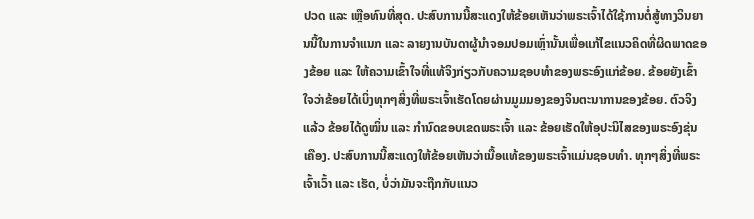ປວດ ແລະ ເຫຼືອທົນທີ່ສຸດ. ປະສົບການນີ້ສະແດງໃຫ້ຂ້ອຍເຫັນວ່າພຣະເຈົ້າໄດ້ໃຊ້ການຕໍ່ສູ້ທາງວິນຍານນີ້ໃນການຈຳແນກ ແລະ ລາຍງານບັນດາຜູ້ນໍາຈອມປອມເຫຼົ່ານັ້ນເພື່ອແກ້ໄຂແນວຄິດທີ່ຜິດພາດຂອງຂ້ອຍ ແລະ ໃຫ້ຄວາມເຂົ້າໃຈທີ່ແທ້ຈິງກ່ຽວກັບຄວາມຊອບທໍາຂອງພຣະອົງແກ່ຂ້ອຍ. ຂ້ອຍຍັງເຂົ້າໃຈວ່າຂ້ອຍໄດ້ເບິ່ງທຸກໆສິ່ງທີ່ພຣະເຈົ້າເຮັດໂດຍຜ່ານມູມມອງຂອງຈິນຕະນາການຂອງຂ້ອຍ. ຕົວຈິງແລ້ວ ຂ້ອຍໄດ້ດູໝິ່ນ ແລະ ກຳນົດຂອບເຂດພຣະເຈົ້າ ແລະ ຂ້ອຍເຮັດໃຫ້ອຸປະນິໄສຂອງພຣະອົງຂຸ່ນເຄືອງ. ປະສົບການນີ້ສະແດງໃຫ້ຂ້ອຍເຫັນວ່າເນື້ອແທ້ຂອງພຣະເຈົ້າແມ່ນຊອບທໍາ. ທຸກໆສິ່ງທີ່ພຣະເຈົ້າເວົ້າ ແລະ ເຮັດ, ບໍ່ວ່າມັນຈະຖືກກັບແນວ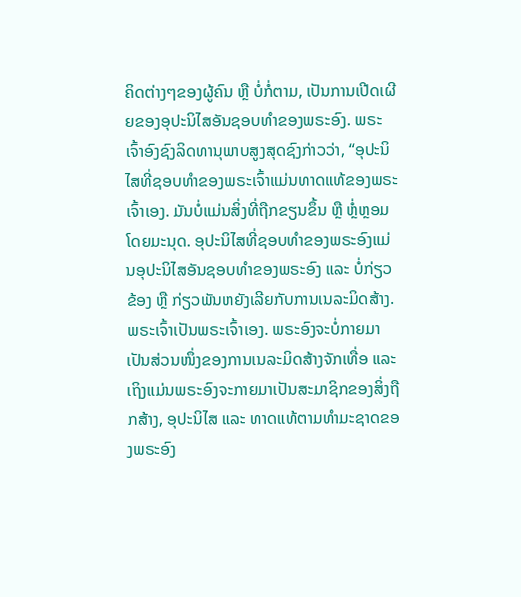ຄິດຕ່າງໆຂອງຜູ້ຄົນ ຫຼື ບໍ່ກໍ່ຕາມ, ເປັນການເປີດເຜີຍຂອງອຸປະນິໄສອັນຊອບທໍາຂອງພຣະອົງ. ພຣະເຈົ້າອົງຊົງລິດທານຸພາບສູງສຸດຊົງກ່າວວ່າ, “ອຸປະນິໄສທີ່ຊອບທຳຂອງພຣະເຈົ້າແມ່ນທາດແທ້ຂອງພຣະເຈົ້າເອງ. ມັນບໍ່ແມ່ນສິ່ງທີ່ຖືກຂຽນຂຶ້ນ ຫຼື ຫຼໍ່ຫຼອມໂດຍມະນຸດ. ອຸປະນິໄສທີ່ຊອບທຳຂອງພຣະອົງແມ່ນອຸປະນິໄສອັນຊອບທຳຂອງພຣະອົງ ແລະ ບໍ່ກ່ຽວຂ້ອງ ຫຼື ກ່ຽວພັນຫຍັງເລີຍກັບການເນລະມິດສ້າງ. ພຣະເຈົ້າເປັນພຣະເຈົ້າເອງ. ພຣະອົງຈະບໍ່ກາຍມາເປັນສ່ວນໜຶ່ງຂອງການເນລະມິດສ້າງຈັກເທື່ອ ແລະ ເຖິງແມ່ນພຣະອົງຈະກາຍມາເປັນສະມາຊິກຂອງສິ່ງຖືກສ້າງ, ອຸປະນິໄສ ແລະ ທາດແທ້ຕາມທຳມະຊາດຂອງພຣະອົງ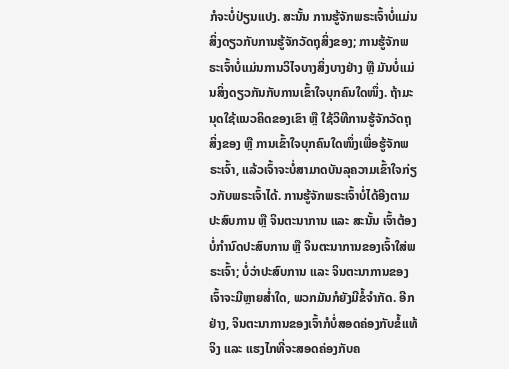ກໍຈະບໍ່ປ່ຽນແປງ. ສະນັ້ນ ການຮູ້ຈັກພຣະເຈົ້າບໍ່ແມ່ນສິ່ງດຽວກັບການຮູ້ຈັກວັດຖຸສິ່ງຂອງ; ການຮູ້ຈັກພຣະເຈົ້າບໍ່ແມ່ນການວິໄຈບາງສິ່ງບາງຢ່າງ ຫຼື ມັນບໍ່ແມ່ນສິ່ງດຽວກັນກັບການເຂົ້າໃຈບຸກຄົນໃດໜຶ່ງ. ຖ້າມະນຸດໃຊ້ແນວຄິດຂອງເຂົາ ຫຼື ໃຊ້ວິທີການຮູ້ຈັກວັດຖຸສິ່ງຂອງ ຫຼື ການເຂົ້າໃຈບຸກຄົນໃດໜຶ່ງເພື່ອຮູ້ຈັກພຣະເຈົ້າ, ແລ້ວເຈົ້າຈະບໍ່ສາມາດບັນລຸຄວາມເຂົ້າໃຈກ່ຽວກັບພຣະເຈົ້າໄດ້. ການຮູ້ຈັກພຣະເຈົ້າບໍ່ໄດ້ອີງຕາມປະສົບການ ຫຼື ຈິນຕະນາການ ແລະ ສະນັ້ນ ເຈົ້າຕ້ອງບໍ່ກຳນົດປະສົບການ ຫຼື ຈິນຕະນາການຂອງເຈົ້າໃສ່ພຣະເຈົ້າ; ບໍ່ວ່າປະສົບການ ແລະ ຈິນຕະນາການຂອງເຈົ້າຈະມີຫຼາຍສໍ່າໃດ, ພວກມັນກໍຍັງມີຂໍ້ຈຳກັດ. ອີກຢ່າງ, ຈິນຕະນາການຂອງເຈົ້າກໍບໍ່ສອດຄ່ອງກັບຂໍ້ແທ້ຈິງ ແລະ ແຮງໄກທີ່ຈະສອດຄ່ອງກັບຄ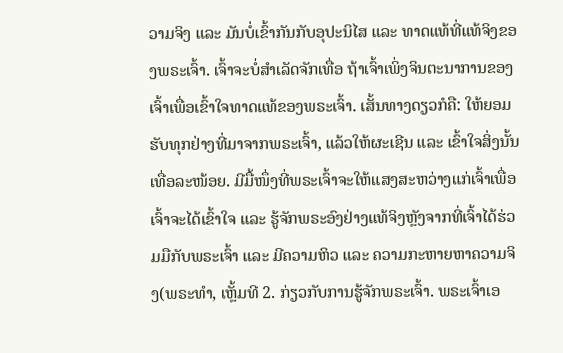ວາມຈິງ ແລະ ມັນບໍ່ເຂົ້າກັນກັບອຸປະນິໄສ ແລະ ທາດແທ້ທີ່ແທ້ຈິງຂອງພຣະເຈົ້າ. ເຈົ້າຈະບໍ່ສຳເລັດຈັກເທື່ອ ຖ້າເຈົ້າເພິ່ງຈິນຕະນາການຂອງເຈົ້າເພື່ອເຂົ້າໃຈທາດແທ້ຂອງພຣະເຈົ້າ. ເສັ້ນທາງດຽວກໍຄື: ໃຫ້ຍອມຮັບທຸກຢ່າງທີ່ມາຈາກພຣະເຈົ້າ, ແລ້ວໃຫ້ຜະເຊີນ ແລະ ເຂົ້າໃຈສິ່ງນັ້ນເທື່ອລະໜ້ອຍ. ມີມື້ໜຶ່ງທີ່ພຣະເຈົ້າຈະໃຫ້ແສງສະຫວ່າງແກ່ເຈົ້າເພື່ອເຈົ້າຈະໄດ້ເຂົ້າໃຈ ແລະ ຮູ້ຈັກພຣະອົງຢ່າງແທ້ຈິງຫຼັງຈາກທີ່ເຈົ້າໄດ້ຮ່ວມມືກັບພຣະເຈົ້າ ແລະ ມີຄວາມຫິວ ແລະ ຄວາມກະຫາຍຫາຄວາມຈິງ(ພຣະທຳ, ເຫຼັ້ມທີ 2. ກ່ຽວກັບການຮູ້ຈັກພຣະເຈົ້າ. ພຣະເຈົ້າເອ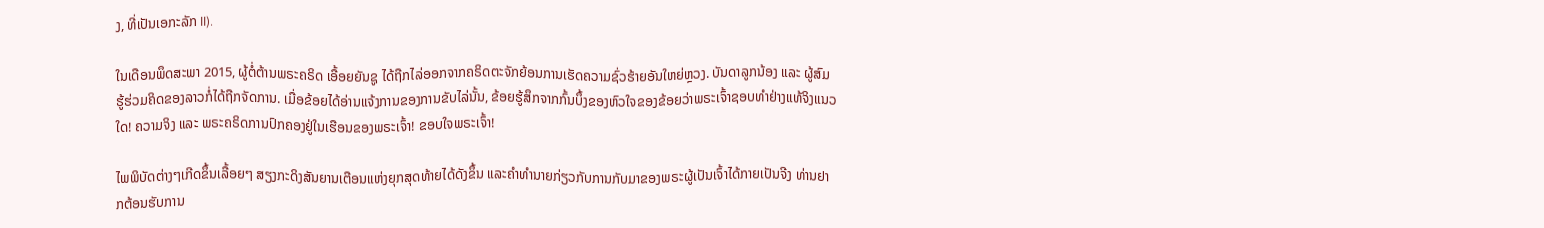ງ, ທີ່ເປັນເອກະລັກ II).

ໃນເດືອນພຶດສະພາ 2015, ຜູ້ຕໍ່ຕ້ານພຣະຄຣິດ ເອື້ອຍຍັນຊູ ໄດ້ຖືກໄລ່ອອກຈາກຄຣິດຕະຈັກຍ້ອນການເຮັດຄວາມຊົ່ວຮ້າຍອັນໃຫຍ່ຫຼວງ. ບັນດາລູກນ້ອງ ແລະ ຜູ້ສົມຮູ້ຮ່ວມຄິດຂອງລາວກໍ່ໄດ້ຖືກຈັດການ. ເມື່ອຂ້ອຍໄດ້ອ່ານແຈ້ງການຂອງການຂັບໄລ່ນັ້ນ, ຂ້ອຍຮູ້ສຶກຈາກກົ້ນບຶ້ງຂອງຫົວໃຈຂອງຂ້ອຍວ່າພຣະເຈົ້າຊອບທໍາຢ່າງແທ້ຈິງແນວໃດ! ຄວາມຈິງ ແລະ ພຣະຄຣິດການປົກຄອງຢູ່ໃນເຮືອນຂອງພຣະເຈົ້າ! ຂອບໃຈພຣະເຈົ້າ!

ໄພພິບັດຕ່າງໆເກີດຂຶ້ນເລື້ອຍໆ ສຽງກະດິງສັນຍານເຕືອນແຫ່ງຍຸກສຸດທ້າຍໄດ້ດັງຂຶ້ນ ແລະຄໍາທໍານາຍກ່ຽວກັບການກັບມາຂອງພຣະຜູ້ເປັນເຈົ້າໄດ້ກາຍເປັນຈີງ ທ່ານຢາກຕ້ອນຮັບການ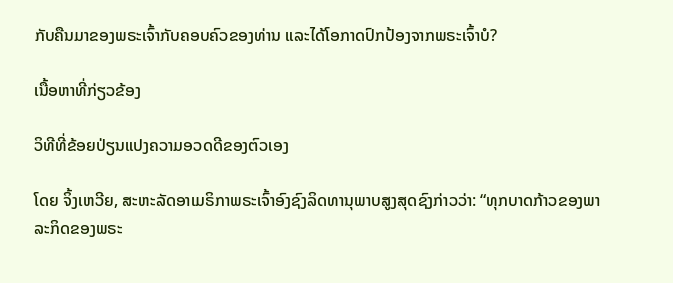ກັບຄືນມາຂອງພຣະເຈົ້າກັບຄອບຄົວຂອງທ່ານ ແລະໄດ້ໂອກາດປົກປ້ອງຈາກພຣະເຈົ້າບໍ?

ເນື້ອຫາທີ່ກ່ຽວຂ້ອງ

ວິທີທີ່ຂ້ອຍປ່ຽນແປງຄວາມອວດດີຂອງຕົວເອງ

ໂດຍ ຈິ້ງເຫວີຍ, ສະຫະລັດອາເມຣິກາພຣະເຈົ້າອົງຊົງລິດທານຸພາບສູງສຸດຊົງກ່າວວ່າ: “ທຸກບາດກ້າວຂອງພາລະກິດຂອງພຣະ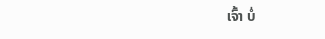ເຈົ້າ ບໍ່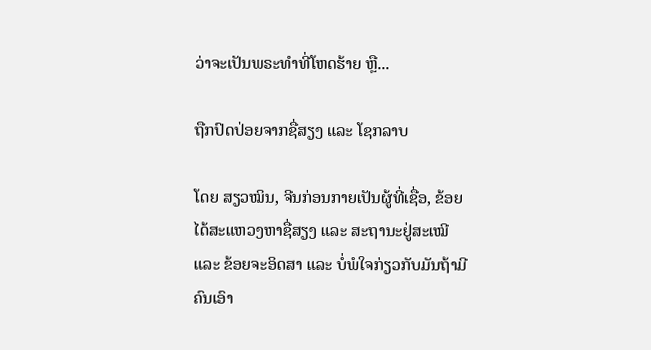ວ່າຈະເປັນພຣະທຳທີ່ໂຫດຮ້າຍ ຫຼື...

ຖືກປົດປ່ອຍຈາກຊື່ສຽງ ແລະ ໂຊກລາບ

ໂດຍ ສຽວໝິນ, ຈີນກ່ອນກາຍເປັນຜູ້ທີ່ເຊື່ອ, ຂ້ອຍໄດ້ສະແຫວງຫາຊື່ສຽງ ແລະ ສະຖານະຢູ່ສະເໝີ ແລະ ຂ້ອຍຈະອິດສາ ແລະ ບໍ່ພໍໃຈກ່ຽວກັບມັນຖ້າມີຄົນເອົາ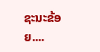ຊະນະຂ້ອຍ....